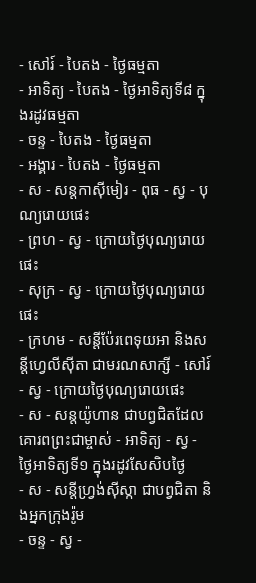- សៅរ៍ - បៃតង - ថ្ងៃធម្មតា
- អាទិត្យ - បៃតង - ថ្ងៃអាទិត្យទី៨ ក្នុងរដូវធម្មតា
- ចន្ទ - បៃតង - ថ្ងៃធម្មតា
- អង្គារ - បៃតង - ថ្ងៃធម្មតា
- ស - សន្ដកាស៊ីមៀរ - ពុធ - ស្វ - បុណ្យរោយផេះ
- ព្រហ - ស្វ - ក្រោយថ្ងៃបុណ្យរោយផេះ
- សុក្រ - ស្វ - ក្រោយថ្ងៃបុណ្យរោយផេះ
- ក្រហម - សន្ដីប៉ែរពេទុយអា និងសន្ដីហ្វេលីស៊ីតា ជាមរណសាក្សី - សៅរ៍ - ស្វ - ក្រោយថ្ងៃបុណ្យរោយផេះ
- ស - សន្ដយ៉ូហាន ជាបព្វជិតដែលគោរពព្រះជាម្ចាស់ - អាទិត្យ - ស្វ - ថ្ងៃអាទិត្យទី១ ក្នុងរដូវសែសិបថ្ងៃ
- ស - សន្ដីហ្វ្រង់ស៊ីស្កា ជាបព្វជិតា និងអ្នកក្រុងរ៉ូម
- ចន្ទ - ស្វ -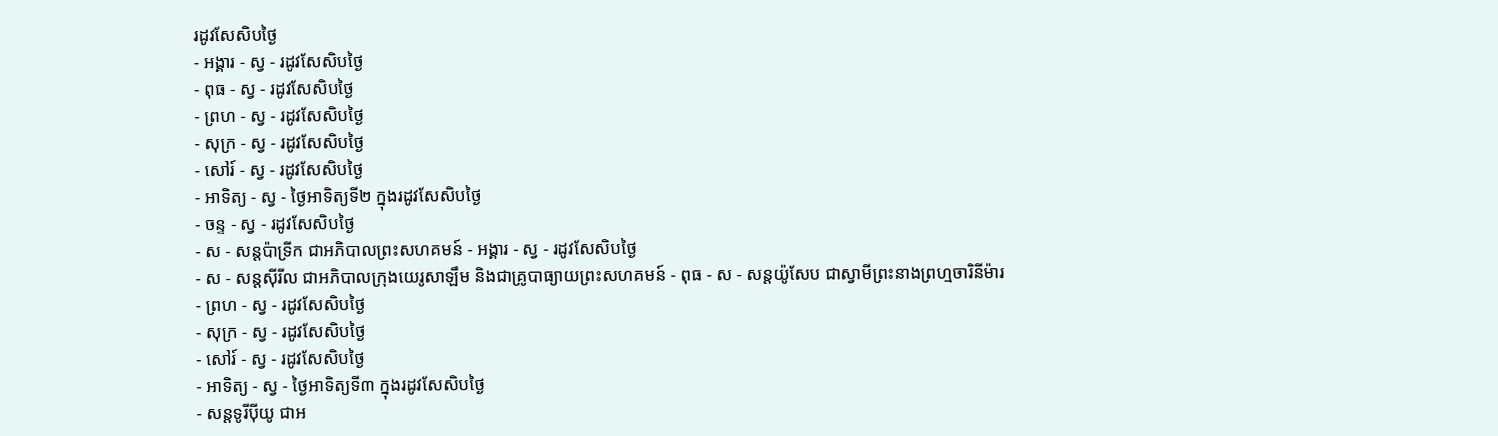រដូវសែសិបថ្ងៃ
- អង្គារ - ស្វ - រដូវសែសិបថ្ងៃ
- ពុធ - ស្វ - រដូវសែសិបថ្ងៃ
- ព្រហ - ស្វ - រដូវសែសិបថ្ងៃ
- សុក្រ - ស្វ - រដូវសែសិបថ្ងៃ
- សៅរ៍ - ស្វ - រដូវសែសិបថ្ងៃ
- អាទិត្យ - ស្វ - ថ្ងៃអាទិត្យទី២ ក្នុងរដូវសែសិបថ្ងៃ
- ចន្ទ - ស្វ - រដូវសែសិបថ្ងៃ
- ស - សន្ដប៉ាទ្រីក ជាអភិបាលព្រះសហគមន៍ - អង្គារ - ស្វ - រដូវសែសិបថ្ងៃ
- ស - សន្ដស៊ីរីល ជាអភិបាលក្រុងយេរូសាឡឹម និងជាគ្រូបាធ្យាយព្រះសហគមន៍ - ពុធ - ស - សន្ដយ៉ូសែប ជាស្វាមីព្រះនាងព្រហ្មចារិនីម៉ារ
- ព្រហ - ស្វ - រដូវសែសិបថ្ងៃ
- សុក្រ - ស្វ - រដូវសែសិបថ្ងៃ
- សៅរ៍ - ស្វ - រដូវសែសិបថ្ងៃ
- អាទិត្យ - ស្វ - ថ្ងៃអាទិត្យទី៣ ក្នុងរដូវសែសិបថ្ងៃ
- សន្ដទូរីប៉ីយូ ជាអ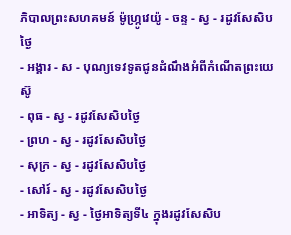ភិបាលព្រះសហគមន៍ ម៉ូហ្ក្រូវេយ៉ូ - ចន្ទ - ស្វ - រដូវសែសិបថ្ងៃ
- អង្គារ - ស - បុណ្យទេវទូតជូនដំណឹងអំពីកំណើតព្រះយេស៊ូ
- ពុធ - ស្វ - រដូវសែសិបថ្ងៃ
- ព្រហ - ស្វ - រដូវសែសិបថ្ងៃ
- សុក្រ - ស្វ - រដូវសែសិបថ្ងៃ
- សៅរ៍ - ស្វ - រដូវសែសិបថ្ងៃ
- អាទិត្យ - ស្វ - ថ្ងៃអាទិត្យទី៤ ក្នុងរដូវសែសិប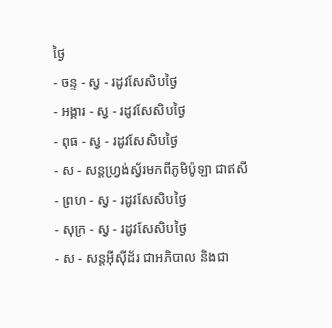ថ្ងៃ
- ចន្ទ - ស្វ - រដូវសែសិបថ្ងៃ
- អង្គារ - ស្វ - រដូវសែសិបថ្ងៃ
- ពុធ - ស្វ - រដូវសែសិបថ្ងៃ
- ស - សន្ដហ្វ្រង់ស្វ័រមកពីភូមិប៉ូឡា ជាឥសី
- ព្រហ - ស្វ - រដូវសែសិបថ្ងៃ
- សុក្រ - ស្វ - រដូវសែសិបថ្ងៃ
- ស - សន្ដអ៊ីស៊ីដ័រ ជាអភិបាល និងជា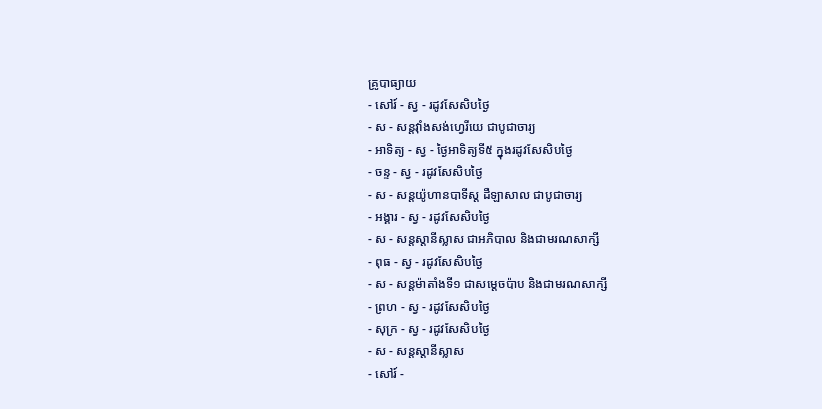គ្រូបាធ្យាយ
- សៅរ៍ - ស្វ - រដូវសែសិបថ្ងៃ
- ស - សន្ដវ៉ាំងសង់ហ្វេរីយេ ជាបូជាចារ្យ
- អាទិត្យ - ស្វ - ថ្ងៃអាទិត្យទី៥ ក្នុងរដូវសែសិបថ្ងៃ
- ចន្ទ - ស្វ - រដូវសែសិបថ្ងៃ
- ស - សន្ដយ៉ូហានបាទីស្ដ ដឺឡាសាល ជាបូជាចារ្យ
- អង្គារ - ស្វ - រដូវសែសិបថ្ងៃ
- ស - សន្ដស្ដានីស្លាស ជាអភិបាល និងជាមរណសាក្សី
- ពុធ - ស្វ - រដូវសែសិបថ្ងៃ
- ស - សន្ដម៉ាតាំងទី១ ជាសម្ដេចប៉ាប និងជាមរណសាក្សី
- ព្រហ - ស្វ - រដូវសែសិបថ្ងៃ
- សុក្រ - ស្វ - រដូវសែសិបថ្ងៃ
- ស - សន្ដស្ដានីស្លាស
- សៅរ៍ -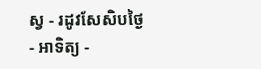ស្វ - រដូវសែសិបថ្ងៃ
- អាទិត្យ -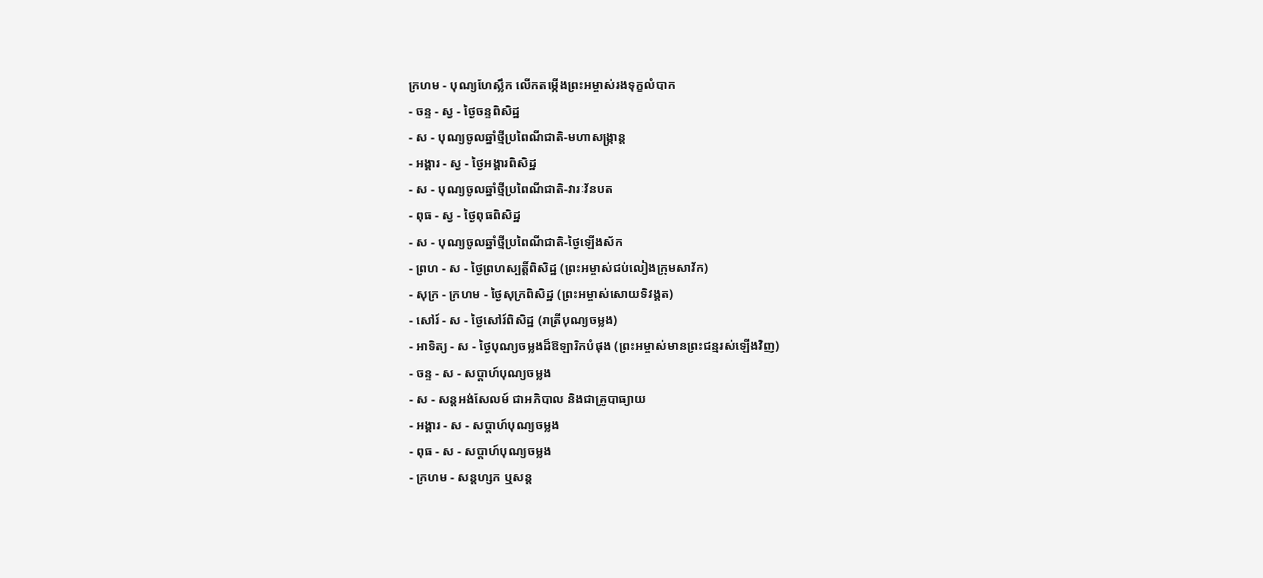ក្រហម - បុណ្យហែស្លឹក លើកតម្កើងព្រះអម្ចាស់រងទុក្ខលំបាក
- ចន្ទ - ស្វ - ថ្ងៃចន្ទពិសិដ្ឋ
- ស - បុណ្យចូលឆ្នាំថ្មីប្រពៃណីជាតិ-មហាសង្រ្កាន្ដ
- អង្គារ - ស្វ - ថ្ងៃអង្គារពិសិដ្ឋ
- ស - បុណ្យចូលឆ្នាំថ្មីប្រពៃណីជាតិ-វារៈវ័នបត
- ពុធ - ស្វ - ថ្ងៃពុធពិសិដ្ឋ
- ស - បុណ្យចូលឆ្នាំថ្មីប្រពៃណីជាតិ-ថ្ងៃឡើងស័ក
- ព្រហ - ស - ថ្ងៃព្រហស្បត្ដិ៍ពិសិដ្ឋ (ព្រះអម្ចាស់ជប់លៀងក្រុមសាវ័ក)
- សុក្រ - ក្រហម - ថ្ងៃសុក្រពិសិដ្ឋ (ព្រះអម្ចាស់សោយទិវង្គត)
- សៅរ៍ - ស - ថ្ងៃសៅរ៍ពិសិដ្ឋ (រាត្រីបុណ្យចម្លង)
- អាទិត្យ - ស - ថ្ងៃបុណ្យចម្លងដ៏ឱឡារិកបំផុង (ព្រះអម្ចាស់មានព្រះជន្មរស់ឡើងវិញ)
- ចន្ទ - ស - សប្ដាហ៍បុណ្យចម្លង
- ស - សន្ដអង់សែលម៍ ជាអភិបាល និងជាគ្រូបាធ្យាយ
- អង្គារ - ស - សប្ដាហ៍បុណ្យចម្លង
- ពុធ - ស - សប្ដាហ៍បុណ្យចម្លង
- ក្រហម - សន្ដហ្សក ឬសន្ដ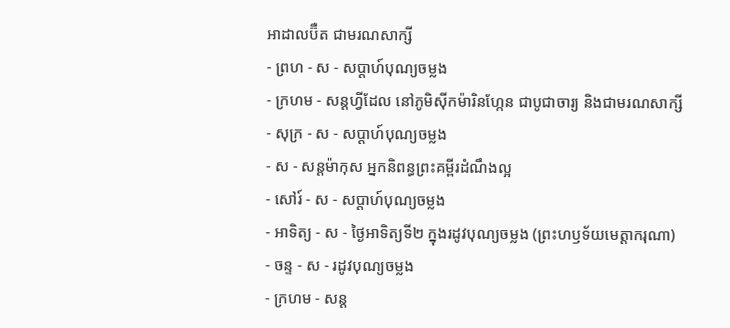អាដាលប៊ឺត ជាមរណសាក្សី
- ព្រហ - ស - សប្ដាហ៍បុណ្យចម្លង
- ក្រហម - សន្ដហ្វីដែល នៅភូមិស៊ីកម៉ារិនហ្កែន ជាបូជាចារ្យ និងជាមរណសាក្សី
- សុក្រ - ស - សប្ដាហ៍បុណ្យចម្លង
- ស - សន្ដម៉ាកុស អ្នកនិពន្ធព្រះគម្ពីរដំណឹងល្អ
- សៅរ៍ - ស - សប្ដាហ៍បុណ្យចម្លង
- អាទិត្យ - ស - ថ្ងៃអាទិត្យទី២ ក្នុងរដូវបុណ្យចម្លង (ព្រះហឫទ័យមេត្ដាករុណា)
- ចន្ទ - ស - រដូវបុណ្យចម្លង
- ក្រហម - សន្ដ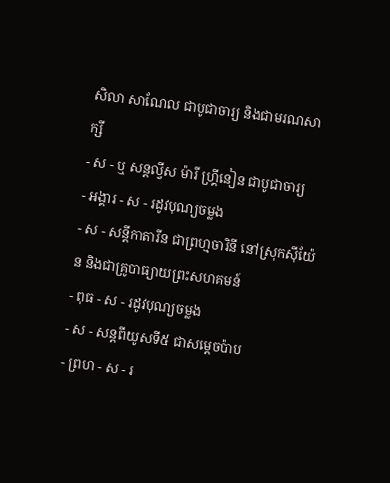សិលា សាណែល ជាបូជាចារ្យ និងជាមរណសាក្សី
- ស - ឬ សន្ដល្វីស ម៉ារី ហ្គ្រីនៀន ជាបូជាចារ្យ
- អង្គារ - ស - រដូវបុណ្យចម្លង
- ស - សន្ដីកាតារីន ជាព្រហ្មចារិនី នៅស្រុកស៊ីយ៉ែន និងជាគ្រូបាធ្យាយព្រះសហគមន៍
- ពុធ - ស - រដូវបុណ្យចម្លង
- ស - សន្ដពីយូសទី៥ ជាសម្ដេចប៉ាប
- ព្រហ - ស - រ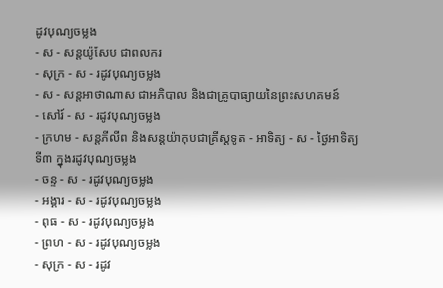ដូវបុណ្យចម្លង
- ស - សន្ដយ៉ូសែប ជាពលករ
- សុក្រ - ស - រដូវបុណ្យចម្លង
- ស - សន្ដអាថាណាស ជាអភិបាល និងជាគ្រូបាធ្យាយនៃព្រះសហគមន៍
- សៅរ៍ - ស - រដូវបុណ្យចម្លង
- ក្រហម - សន្ដភីលីព និងសន្ដយ៉ាកុបជាគ្រីស្ដទូត - អាទិត្យ - ស - ថ្ងៃអាទិត្យទី៣ ក្នុងរដូវបុណ្យចម្លង
- ចន្ទ - ស - រដូវបុណ្យចម្លង
- អង្គារ - ស - រដូវបុណ្យចម្លង
- ពុធ - ស - រដូវបុណ្យចម្លង
- ព្រហ - ស - រដូវបុណ្យចម្លង
- សុក្រ - ស - រដូវ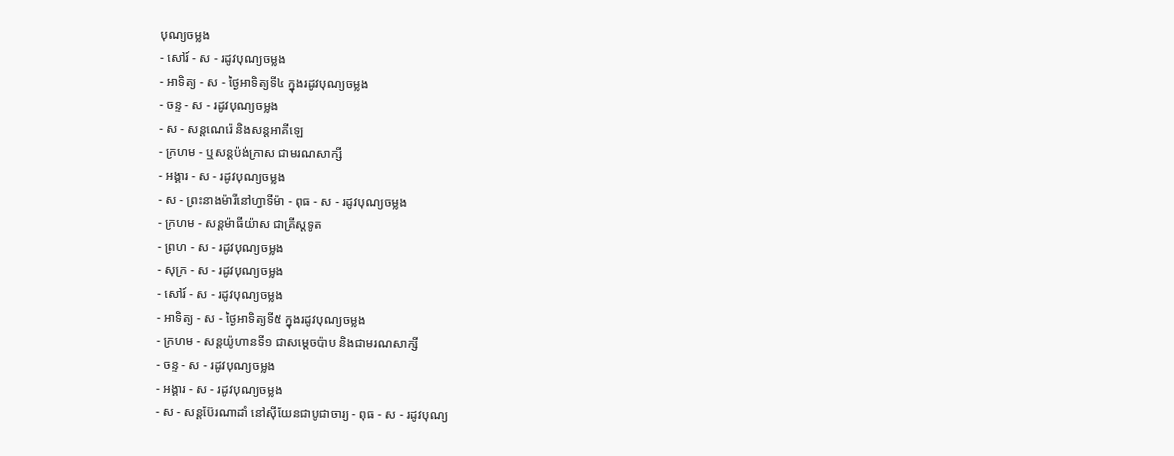បុណ្យចម្លង
- សៅរ៍ - ស - រដូវបុណ្យចម្លង
- អាទិត្យ - ស - ថ្ងៃអាទិត្យទី៤ ក្នុងរដូវបុណ្យចម្លង
- ចន្ទ - ស - រដូវបុណ្យចម្លង
- ស - សន្ដណេរ៉េ និងសន្ដអាគីឡេ
- ក្រហម - ឬសន្ដប៉ង់ក្រាស ជាមរណសាក្សី
- អង្គារ - ស - រដូវបុណ្យចម្លង
- ស - ព្រះនាងម៉ារីនៅហ្វាទីម៉ា - ពុធ - ស - រដូវបុណ្យចម្លង
- ក្រហម - សន្ដម៉ាធីយ៉ាស ជាគ្រីស្ដទូត
- ព្រហ - ស - រដូវបុណ្យចម្លង
- សុក្រ - ស - រដូវបុណ្យចម្លង
- សៅរ៍ - ស - រដូវបុណ្យចម្លង
- អាទិត្យ - ស - ថ្ងៃអាទិត្យទី៥ ក្នុងរដូវបុណ្យចម្លង
- ក្រហម - សន្ដយ៉ូហានទី១ ជាសម្ដេចប៉ាប និងជាមរណសាក្សី
- ចន្ទ - ស - រដូវបុណ្យចម្លង
- អង្គារ - ស - រដូវបុណ្យចម្លង
- ស - សន្ដប៊ែរណាដាំ នៅស៊ីយែនជាបូជាចារ្យ - ពុធ - ស - រដូវបុណ្យ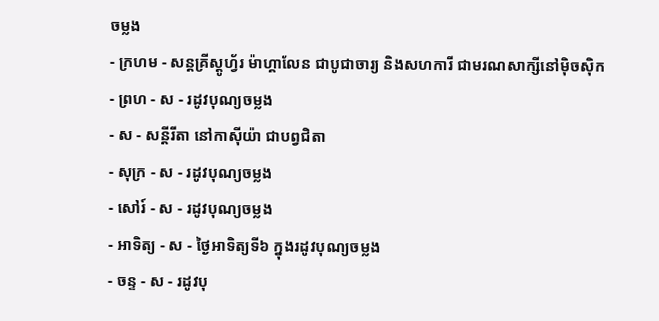ចម្លង
- ក្រហម - សន្ដគ្រីស្ដូហ្វ័រ ម៉ាហ្គាលែន ជាបូជាចារ្យ និងសហការី ជាមរណសាក្សីនៅម៉ិចស៊ិក
- ព្រហ - ស - រដូវបុណ្យចម្លង
- ស - សន្ដីរីតា នៅកាស៊ីយ៉ា ជាបព្វជិតា
- សុក្រ - ស - រដូវបុណ្យចម្លង
- សៅរ៍ - ស - រដូវបុណ្យចម្លង
- អាទិត្យ - ស - ថ្ងៃអាទិត្យទី៦ ក្នុងរដូវបុណ្យចម្លង
- ចន្ទ - ស - រដូវបុ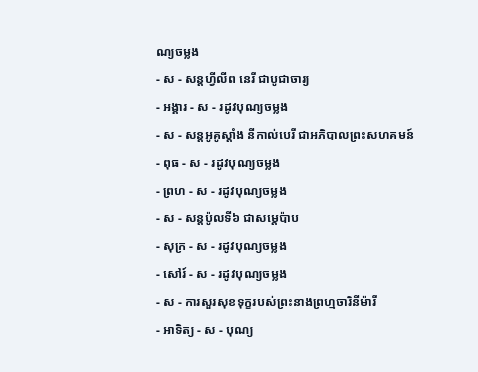ណ្យចម្លង
- ស - សន្ដហ្វីលីព នេរី ជាបូជាចារ្យ
- អង្គារ - ស - រដូវបុណ្យចម្លង
- ស - សន្ដអូគូស្ដាំង នីកាល់បេរី ជាអភិបាលព្រះសហគមន៍
- ពុធ - ស - រដូវបុណ្យចម្លង
- ព្រហ - ស - រដូវបុណ្យចម្លង
- ស - សន្ដប៉ូលទី៦ ជាសម្ដេប៉ាប
- សុក្រ - ស - រដូវបុណ្យចម្លង
- សៅរ៍ - ស - រដូវបុណ្យចម្លង
- ស - ការសួរសុខទុក្ខរបស់ព្រះនាងព្រហ្មចារិនីម៉ារី
- អាទិត្យ - ស - បុណ្យ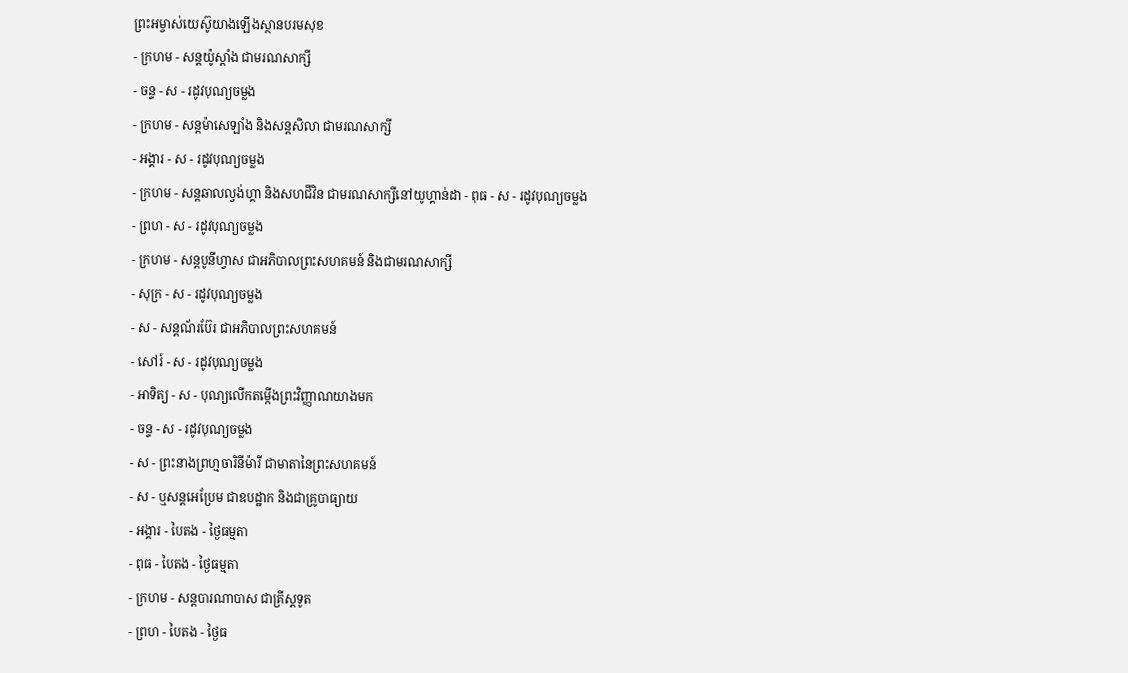ព្រះអម្ចាស់យេស៊ូយាងឡើងស្ថានបរមសុខ
- ក្រហម - សន្ដយ៉ូស្ដាំង ជាមរណសាក្សី
- ចន្ទ - ស - រដូវបុណ្យចម្លង
- ក្រហម - សន្ដម៉ាសេឡាំង និងសន្ដសិលា ជាមរណសាក្សី
- អង្គារ - ស - រដូវបុណ្យចម្លង
- ក្រហម - សន្ដឆាលល្វង់ហ្គា និងសហជីវិន ជាមរណសាក្សីនៅយូហ្គាន់ដា - ពុធ - ស - រដូវបុណ្យចម្លង
- ព្រហ - ស - រដូវបុណ្យចម្លង
- ក្រហម - សន្ដបូនីហ្វាស ជាអភិបាលព្រះសហគមន៍ និងជាមរណសាក្សី
- សុក្រ - ស - រដូវបុណ្យចម្លង
- ស - សន្ដណ័រប៊ែរ ជាអភិបាលព្រះសហគមន៍
- សៅរ៍ - ស - រដូវបុណ្យចម្លង
- អាទិត្យ - ស - បុណ្យលើកតម្កើងព្រះវិញ្ញាណយាងមក
- ចន្ទ - ស - រដូវបុណ្យចម្លង
- ស - ព្រះនាងព្រហ្មចារិនីម៉ារី ជាមាតានៃព្រះសហគមន៍
- ស - ឬសន្ដអេប្រែម ជាឧបដ្ឋាក និងជាគ្រូបាធ្យាយ
- អង្គារ - បៃតង - ថ្ងៃធម្មតា
- ពុធ - បៃតង - ថ្ងៃធម្មតា
- ក្រហម - សន្ដបារណាបាស ជាគ្រីស្ដទូត
- ព្រហ - បៃតង - ថ្ងៃធ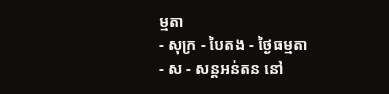ម្មតា
- សុក្រ - បៃតង - ថ្ងៃធម្មតា
- ស - សន្ដអន់តន នៅ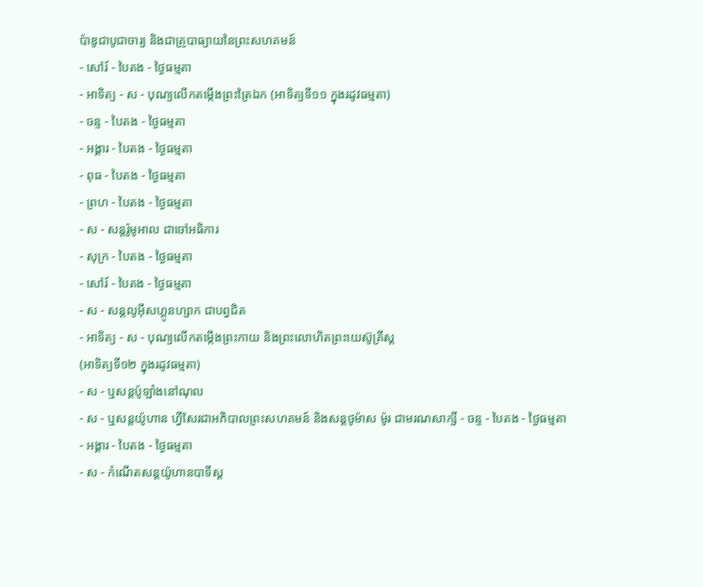ប៉ាឌូជាបូជាចារ្យ និងជាគ្រូបាធ្យាយនៃព្រះសហគមន៍
- សៅរ៍ - បៃតង - ថ្ងៃធម្មតា
- អាទិត្យ - ស - បុណ្យលើកតម្កើងព្រះត្រៃឯក (អាទិត្យទី១១ ក្នុងរដូវធម្មតា)
- ចន្ទ - បៃតង - ថ្ងៃធម្មតា
- អង្គារ - បៃតង - ថ្ងៃធម្មតា
- ពុធ - បៃតង - ថ្ងៃធម្មតា
- ព្រហ - បៃតង - ថ្ងៃធម្មតា
- ស - សន្ដរ៉ូមូអាល ជាចៅអធិការ
- សុក្រ - បៃតង - ថ្ងៃធម្មតា
- សៅរ៍ - បៃតង - ថ្ងៃធម្មតា
- ស - សន្ដលូអ៊ីសហ្គូនហ្សាក ជាបព្វជិត
- អាទិត្យ - ស - បុណ្យលើកតម្កើងព្រះកាយ និងព្រះលោហិតព្រះយេស៊ូគ្រីស្ដ
(អាទិត្យទី១២ ក្នុងរដូវធម្មតា)
- ស - ឬសន្ដប៉ូឡាំងនៅណុល
- ស - ឬសន្ដយ៉ូហាន ហ្វីសែរជាអភិបាលព្រះសហគមន៍ និងសន្ដថូម៉ាស ម៉ូរ ជាមរណសាក្សី - ចន្ទ - បៃតង - ថ្ងៃធម្មតា
- អង្គារ - បៃតង - ថ្ងៃធម្មតា
- ស - កំណើតសន្ដយ៉ូហានបាទីស្ដ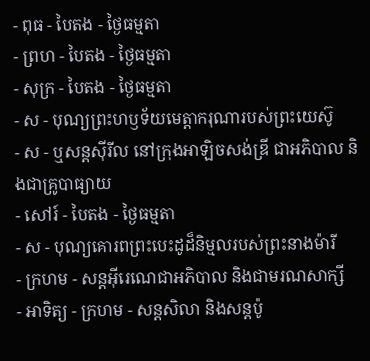- ពុធ - បៃតង - ថ្ងៃធម្មតា
- ព្រហ - បៃតង - ថ្ងៃធម្មតា
- សុក្រ - បៃតង - ថ្ងៃធម្មតា
- ស - បុណ្យព្រះហឫទ័យមេត្ដាករុណារបស់ព្រះយេស៊ូ
- ស - ឬសន្ដស៊ីរីល នៅក្រុងអាឡិចសង់ឌ្រី ជាអភិបាល និងជាគ្រូបាធ្យាយ
- សៅរ៍ - បៃតង - ថ្ងៃធម្មតា
- ស - បុណ្យគោរពព្រះបេះដូដ៏និម្មលរបស់ព្រះនាងម៉ារី
- ក្រហម - សន្ដអ៊ីរេណេជាអភិបាល និងជាមរណសាក្សី
- អាទិត្យ - ក្រហម - សន្ដសិលា និងសន្ដប៉ូ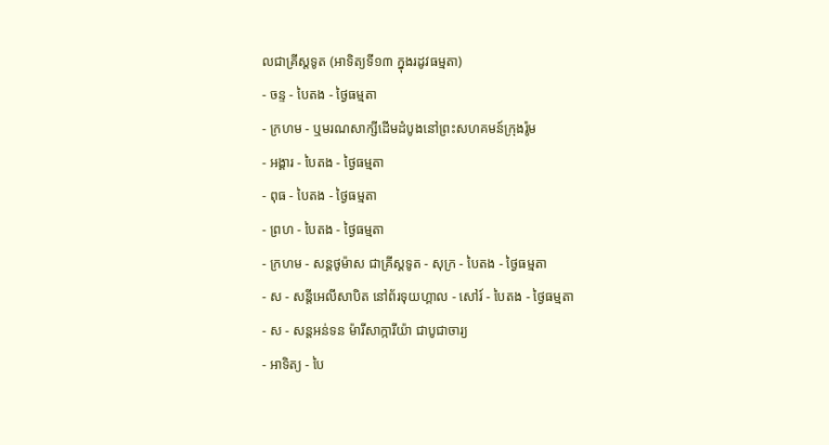លជាគ្រីស្ដទូត (អាទិត្យទី១៣ ក្នុងរដូវធម្មតា)
- ចន្ទ - បៃតង - ថ្ងៃធម្មតា
- ក្រហម - ឬមរណសាក្សីដើមដំបូងនៅព្រះសហគមន៍ក្រុងរ៉ូម
- អង្គារ - បៃតង - ថ្ងៃធម្មតា
- ពុធ - បៃតង - ថ្ងៃធម្មតា
- ព្រហ - បៃតង - ថ្ងៃធម្មតា
- ក្រហម - សន្ដថូម៉ាស ជាគ្រីស្ដទូត - សុក្រ - បៃតង - ថ្ងៃធម្មតា
- ស - សន្ដីអេលីសាបិត នៅព័រទុយហ្គាល - សៅរ៍ - បៃតង - ថ្ងៃធម្មតា
- ស - សន្ដអន់ទន ម៉ារីសាក្ការីយ៉ា ជាបូជាចារ្យ
- អាទិត្យ - បៃ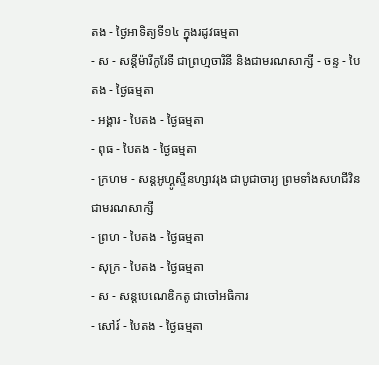តង - ថ្ងៃអាទិត្យទី១៤ ក្នុងរដូវធម្មតា
- ស - សន្ដីម៉ារីកូរែទី ជាព្រហ្មចារិនី និងជាមរណសាក្សី - ចន្ទ - បៃតង - ថ្ងៃធម្មតា
- អង្គារ - បៃតង - ថ្ងៃធម្មតា
- ពុធ - បៃតង - ថ្ងៃធម្មតា
- ក្រហម - សន្ដអូហ្គូស្ទីនហ្សាវរុង ជាបូជាចារ្យ ព្រមទាំងសហជីវិនជាមរណសាក្សី
- ព្រហ - បៃតង - ថ្ងៃធម្មតា
- សុក្រ - បៃតង - ថ្ងៃធម្មតា
- ស - សន្ដបេណេឌិកតូ ជាចៅអធិការ
- សៅរ៍ - បៃតង - ថ្ងៃធម្មតា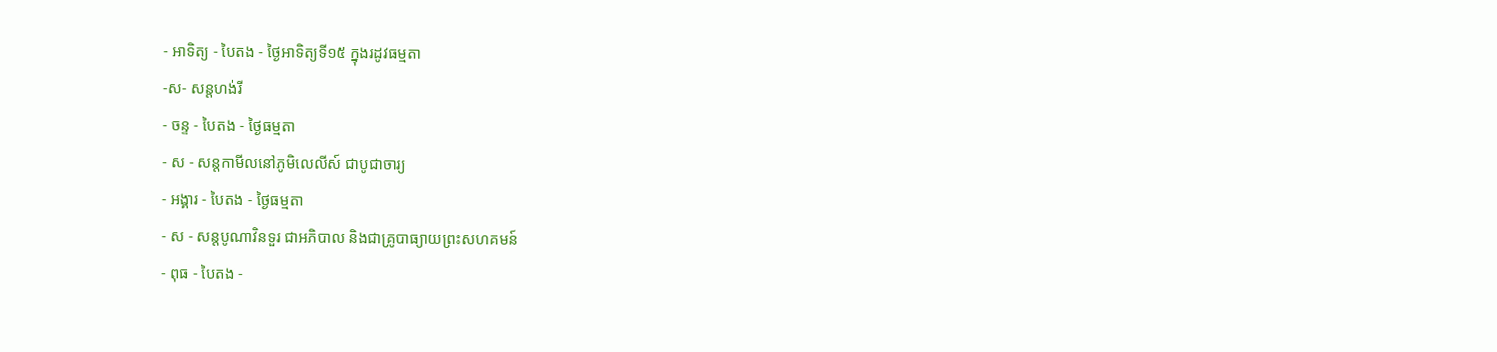- អាទិត្យ - បៃតង - ថ្ងៃអាទិត្យទី១៥ ក្នុងរដូវធម្មតា
-ស- សន្ដហង់រី
- ចន្ទ - បៃតង - ថ្ងៃធម្មតា
- ស - សន្ដកាមីលនៅភូមិលេលីស៍ ជាបូជាចារ្យ
- អង្គារ - បៃតង - ថ្ងៃធម្មតា
- ស - សន្ដបូណាវិនទួរ ជាអភិបាល និងជាគ្រូបាធ្យាយព្រះសហគមន៍
- ពុធ - បៃតង -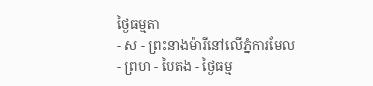ថ្ងៃធម្មតា
- ស - ព្រះនាងម៉ារីនៅលើភ្នំការមែល
- ព្រហ - បៃតង - ថ្ងៃធម្ម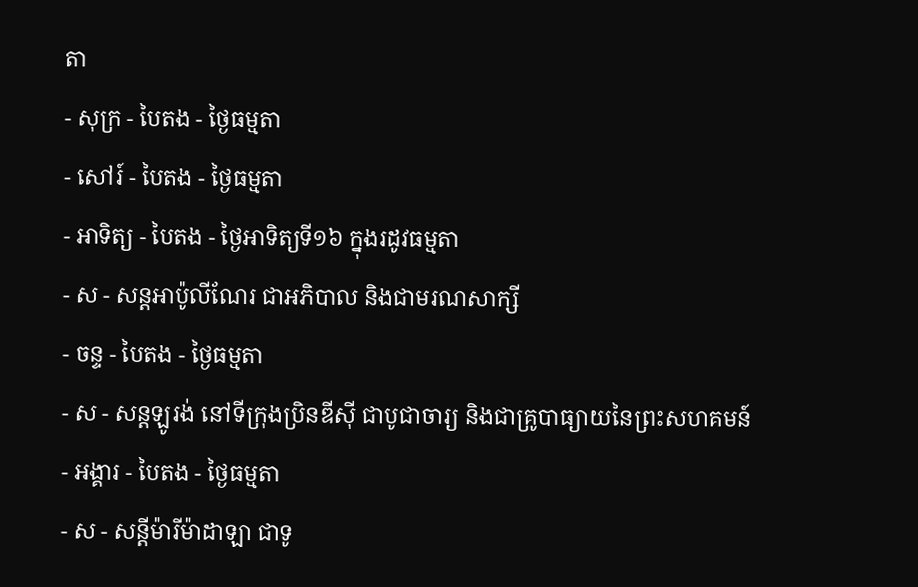តា
- សុក្រ - បៃតង - ថ្ងៃធម្មតា
- សៅរ៍ - បៃតង - ថ្ងៃធម្មតា
- អាទិត្យ - បៃតង - ថ្ងៃអាទិត្យទី១៦ ក្នុងរដូវធម្មតា
- ស - សន្ដអាប៉ូលីណែរ ជាអភិបាល និងជាមរណសាក្សី
- ចន្ទ - បៃតង - ថ្ងៃធម្មតា
- ស - សន្ដឡូរង់ នៅទីក្រុងប្រិនឌីស៊ី ជាបូជាចារ្យ និងជាគ្រូបាធ្យាយនៃព្រះសហគមន៍
- អង្គារ - បៃតង - ថ្ងៃធម្មតា
- ស - សន្ដីម៉ារីម៉ាដាឡា ជាទូ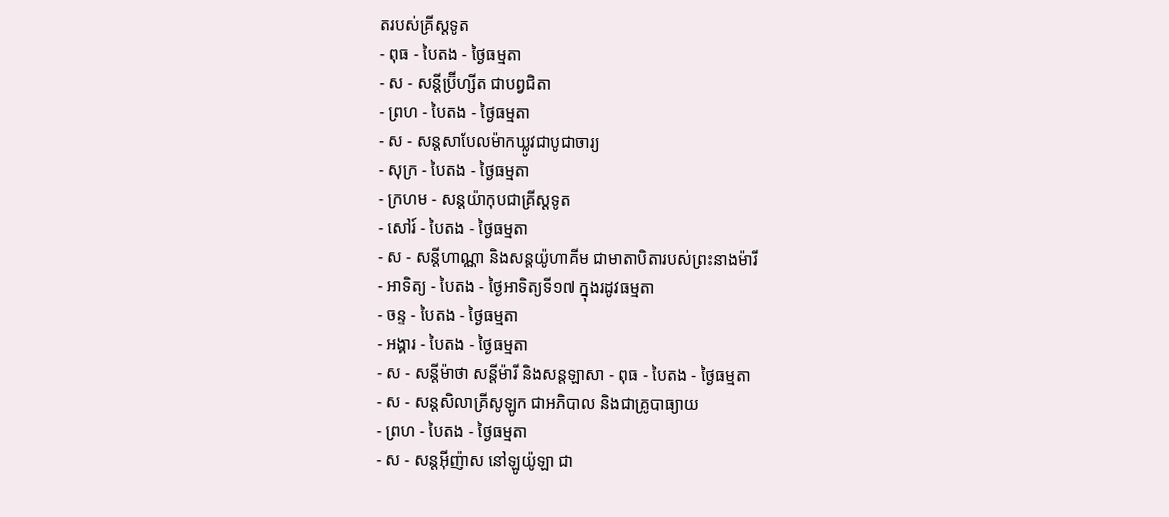តរបស់គ្រីស្ដទូត
- ពុធ - បៃតង - ថ្ងៃធម្មតា
- ស - សន្ដីប្រ៊ីហ្សីត ជាបព្វជិតា
- ព្រហ - បៃតង - ថ្ងៃធម្មតា
- ស - សន្ដសាបែលម៉ាកឃ្លូវជាបូជាចារ្យ
- សុក្រ - បៃតង - ថ្ងៃធម្មតា
- ក្រហម - សន្ដយ៉ាកុបជាគ្រីស្ដទូត
- សៅរ៍ - បៃតង - ថ្ងៃធម្មតា
- ស - សន្ដីហាណ្ណា និងសន្ដយ៉ូហាគីម ជាមាតាបិតារបស់ព្រះនាងម៉ារី
- អាទិត្យ - បៃតង - ថ្ងៃអាទិត្យទី១៧ ក្នុងរដូវធម្មតា
- ចន្ទ - បៃតង - ថ្ងៃធម្មតា
- អង្គារ - បៃតង - ថ្ងៃធម្មតា
- ស - សន្ដីម៉ាថា សន្ដីម៉ារី និងសន្ដឡាសា - ពុធ - បៃតង - ថ្ងៃធម្មតា
- ស - សន្ដសិលាគ្រីសូឡូក ជាអភិបាល និងជាគ្រូបាធ្យាយ
- ព្រហ - បៃតង - ថ្ងៃធម្មតា
- ស - សន្ដអ៊ីញ៉ាស នៅឡូយ៉ូឡា ជា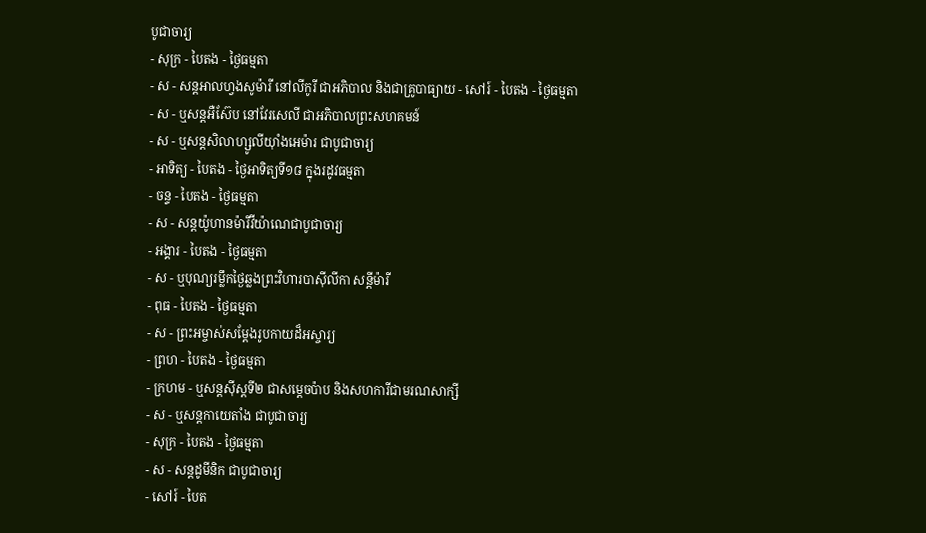បូជាចារ្យ
- សុក្រ - បៃតង - ថ្ងៃធម្មតា
- ស - សន្ដអាលហ្វងសូម៉ារី នៅលីកូរី ជាអភិបាល និងជាគ្រូបាធ្យាយ - សៅរ៍ - បៃតង - ថ្ងៃធម្មតា
- ស - ឬសន្ដអឺស៊ែប នៅវែរសេលី ជាអភិបាលព្រះសហគមន៍
- ស - ឬសន្ដសិលាហ្សូលីយ៉ាំងអេម៉ារ ជាបូជាចារ្យ
- អាទិត្យ - បៃតង - ថ្ងៃអាទិត្យទី១៨ ក្នុងរដូវធម្មតា
- ចន្ទ - បៃតង - ថ្ងៃធម្មតា
- ស - សន្ដយ៉ូហានម៉ារីវីយ៉ាណេជាបូជាចារ្យ
- អង្គារ - បៃតង - ថ្ងៃធម្មតា
- ស - ឬបុណ្យរម្លឹកថ្ងៃឆ្លងព្រះវិហារបាស៊ីលីកា សន្ដីម៉ារី
- ពុធ - បៃតង - ថ្ងៃធម្មតា
- ស - ព្រះអម្ចាស់សម្ដែងរូបកាយដ៏អស្ចារ្យ
- ព្រហ - បៃតង - ថ្ងៃធម្មតា
- ក្រហម - ឬសន្ដស៊ីស្ដទី២ ជាសម្ដេចប៉ាប និងសហការីជាមរណសាក្សី
- ស - ឬសន្ដកាយេតាំង ជាបូជាចារ្យ
- សុក្រ - បៃតង - ថ្ងៃធម្មតា
- ស - សន្ដដូមីនិក ជាបូជាចារ្យ
- សៅរ៍ - បៃត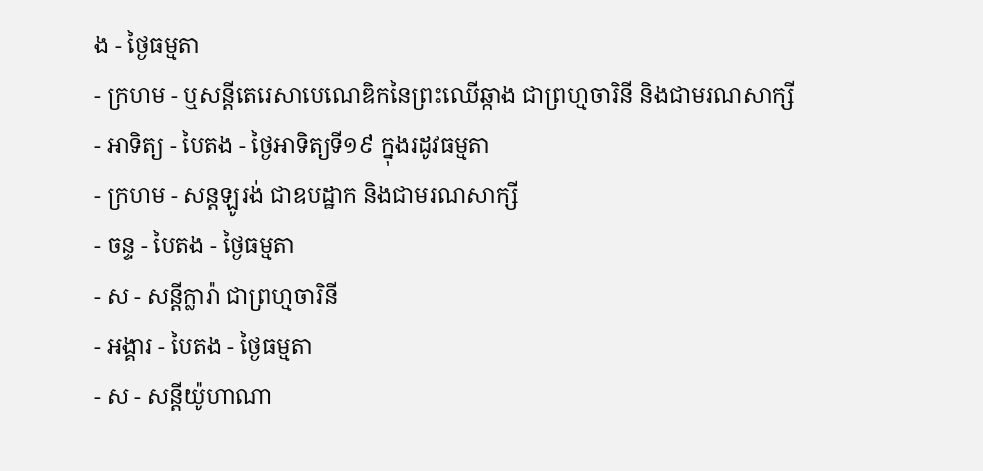ង - ថ្ងៃធម្មតា
- ក្រហម - ឬសន្ដីតេរេសាបេណេឌិកនៃព្រះឈើឆ្កាង ជាព្រហ្មចារិនី និងជាមរណសាក្សី
- អាទិត្យ - បៃតង - ថ្ងៃអាទិត្យទី១៩ ក្នុងរដូវធម្មតា
- ក្រហម - សន្ដឡូរង់ ជាឧបដ្ឋាក និងជាមរណសាក្សី
- ចន្ទ - បៃតង - ថ្ងៃធម្មតា
- ស - សន្ដីក្លារ៉ា ជាព្រហ្មចារិនី
- អង្គារ - បៃតង - ថ្ងៃធម្មតា
- ស - សន្ដីយ៉ូហាណា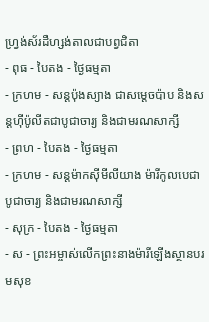ហ្វ្រង់ស័រដឺហ្សង់តាលជាបព្វជិតា
- ពុធ - បៃតង - ថ្ងៃធម្មតា
- ក្រហម - សន្ដប៉ុងស្យាង ជាសម្ដេចប៉ាប និងសន្ដហ៊ីប៉ូលីតជាបូជាចារ្យ និងជាមរណសាក្សី
- ព្រហ - បៃតង - ថ្ងៃធម្មតា
- ក្រហម - សន្ដម៉ាកស៊ីមីលីយាង ម៉ារីកូលបេជាបូជាចារ្យ និងជាមរណសាក្សី
- សុក្រ - បៃតង - ថ្ងៃធម្មតា
- ស - ព្រះអម្ចាស់លើកព្រះនាងម៉ារីឡើងស្ថានបរមសុខ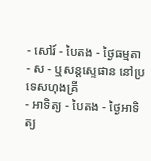- សៅរ៍ - បៃតង - ថ្ងៃធម្មតា
- ស - ឬសន្ដស្ទេផាន នៅប្រទេសហុងគ្រី
- អាទិត្យ - បៃតង - ថ្ងៃអាទិត្យ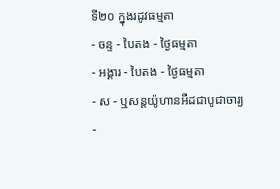ទី២០ ក្នុងរដូវធម្មតា
- ចន្ទ - បៃតង - ថ្ងៃធម្មតា
- អង្គារ - បៃតង - ថ្ងៃធម្មតា
- ស - ឬសន្ដយ៉ូហានអឺដជាបូជាចារ្យ
-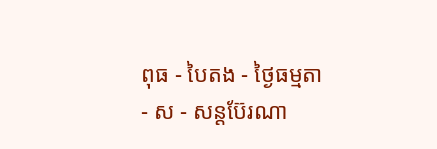ពុធ - បៃតង - ថ្ងៃធម្មតា
- ស - សន្ដប៊ែរណា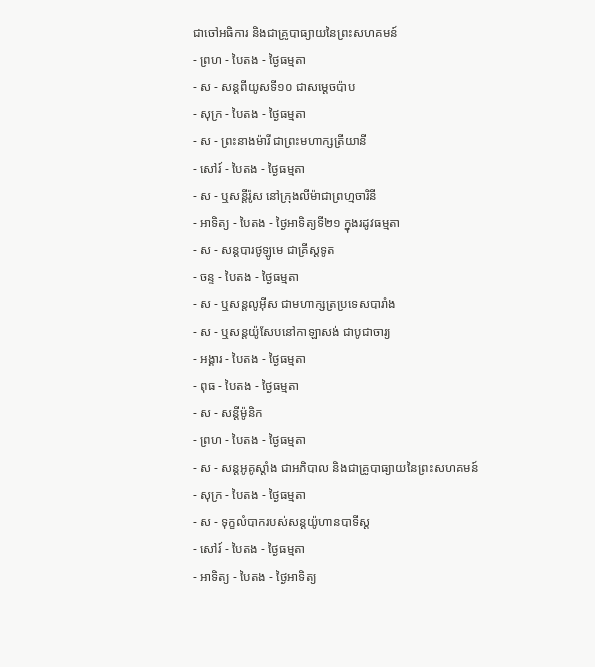ជាចៅអធិការ និងជាគ្រូបាធ្យាយនៃព្រះសហគមន៍
- ព្រហ - បៃតង - ថ្ងៃធម្មតា
- ស - សន្ដពីយូសទី១០ ជាសម្ដេចប៉ាប
- សុក្រ - បៃតង - ថ្ងៃធម្មតា
- ស - ព្រះនាងម៉ារី ជាព្រះមហាក្សត្រីយានី
- សៅរ៍ - បៃតង - ថ្ងៃធម្មតា
- ស - ឬសន្ដីរ៉ូស នៅក្រុងលីម៉ាជាព្រហ្មចារិនី
- អាទិត្យ - បៃតង - ថ្ងៃអាទិត្យទី២១ ក្នុងរដូវធម្មតា
- ស - សន្ដបារថូឡូមេ ជាគ្រីស្ដទូត
- ចន្ទ - បៃតង - ថ្ងៃធម្មតា
- ស - ឬសន្ដលូអ៊ីស ជាមហាក្សត្រប្រទេសបារាំង
- ស - ឬសន្ដយ៉ូសែបនៅកាឡាសង់ ជាបូជាចារ្យ
- អង្គារ - បៃតង - ថ្ងៃធម្មតា
- ពុធ - បៃតង - ថ្ងៃធម្មតា
- ស - សន្ដីម៉ូនិក
- ព្រហ - បៃតង - ថ្ងៃធម្មតា
- ស - សន្ដអូគូស្ដាំង ជាអភិបាល និងជាគ្រូបាធ្យាយនៃព្រះសហគមន៍
- សុក្រ - បៃតង - ថ្ងៃធម្មតា
- ស - ទុក្ខលំបាករបស់សន្ដយ៉ូហានបាទីស្ដ
- សៅរ៍ - បៃតង - ថ្ងៃធម្មតា
- អាទិត្យ - បៃតង - ថ្ងៃអាទិត្យ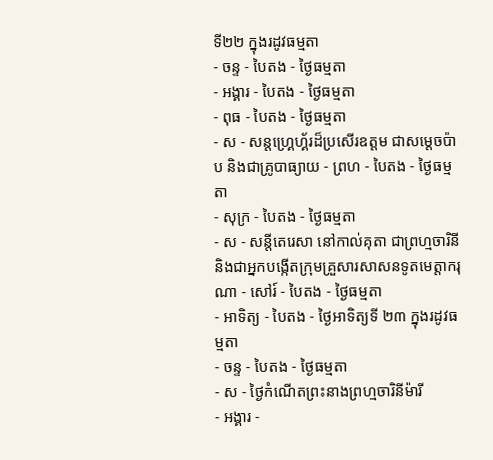ទី២២ ក្នុងរដូវធម្មតា
- ចន្ទ - បៃតង - ថ្ងៃធម្មតា
- អង្គារ - បៃតង - ថ្ងៃធម្មតា
- ពុធ - បៃតង - ថ្ងៃធម្មតា
- ស - សន្ដហ្គ្រេហ្គ័រដ៏ប្រសើរឧត្ដម ជាសម្ដេចប៉ាប និងជាគ្រូបាធ្យាយ - ព្រហ - បៃតង - ថ្ងៃធម្មតា
- សុក្រ - បៃតង - ថ្ងៃធម្មតា
- ស - សន្ដីតេរេសា នៅកាល់គុតា ជាព្រហ្មចារិនី និងជាអ្នកបង្កើតក្រុមគ្រួសារសាសនទូតមេត្ដាករុណា - សៅរ៍ - បៃតង - ថ្ងៃធម្មតា
- អាទិត្យ - បៃតង - ថ្ងៃអាទិត្យទី ២៣ ក្នុងរដូវធម្មតា
- ចន្ទ - បៃតង - ថ្ងៃធម្មតា
- ស - ថ្ងៃកំណើតព្រះនាងព្រហ្មចារិនីម៉ារី
- អង្គារ -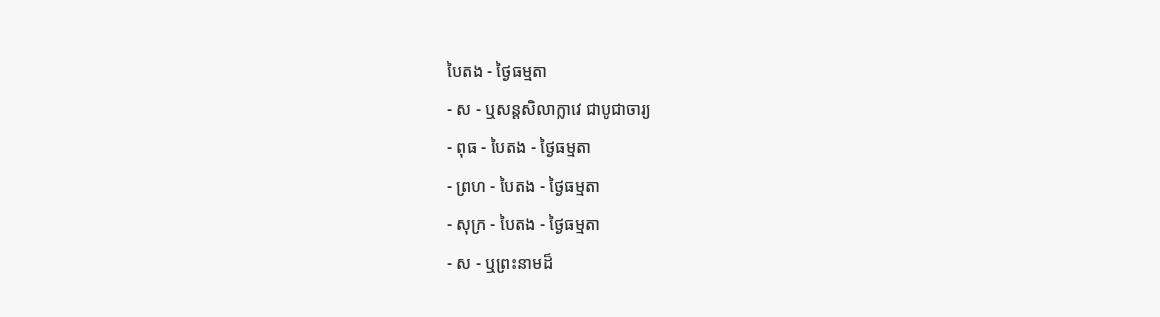បៃតង - ថ្ងៃធម្មតា
- ស - ឬសន្ដសិលាក្លាវេ ជាបូជាចារ្យ
- ពុធ - បៃតង - ថ្ងៃធម្មតា
- ព្រហ - បៃតង - ថ្ងៃធម្មតា
- សុក្រ - បៃតង - ថ្ងៃធម្មតា
- ស - ឬព្រះនាមដ៏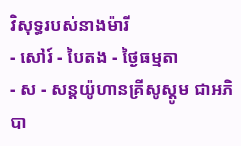វិសុទ្ធរបស់នាងម៉ារី
- សៅរ៍ - បៃតង - ថ្ងៃធម្មតា
- ស - សន្ដយ៉ូហានគ្រីសូស្ដូម ជាអភិបា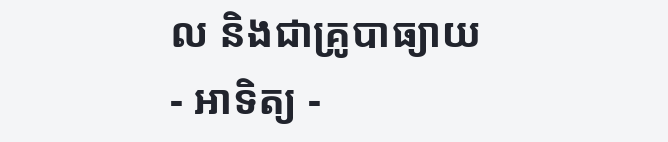ល និងជាគ្រូបាធ្យាយ
- អាទិត្យ -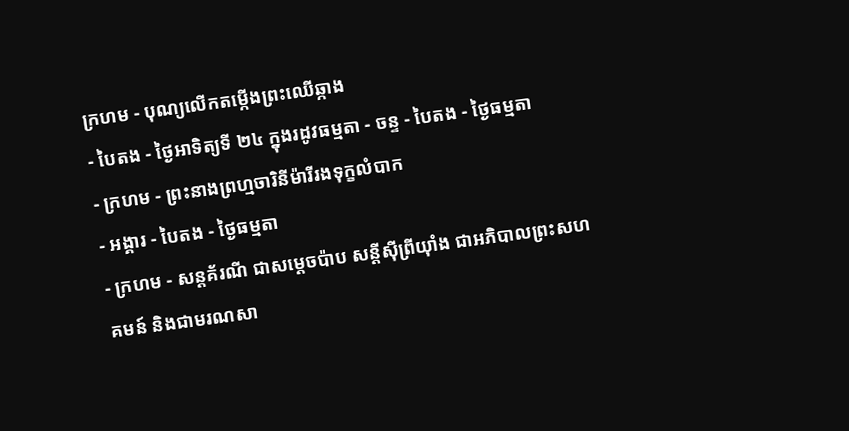ក្រហម - បុណ្យលើកតម្កើងព្រះឈើឆ្កាង
- បៃតង - ថ្ងៃអាទិត្យទី ២៤ ក្នុងរដូវធម្មតា - ចន្ទ - បៃតង - ថ្ងៃធម្មតា
- ក្រហម - ព្រះនាងព្រហ្មចារិនីម៉ារីរងទុក្ខលំបាក
- អង្គារ - បៃតង - ថ្ងៃធម្មតា
- ក្រហម - សន្ដគ័រណី ជាសម្ដេចប៉ាប សន្ដីស៊ីព្រីយ៉ាំង ជាអភិបាលព្រះសហគមន៍ និងជាមរណសា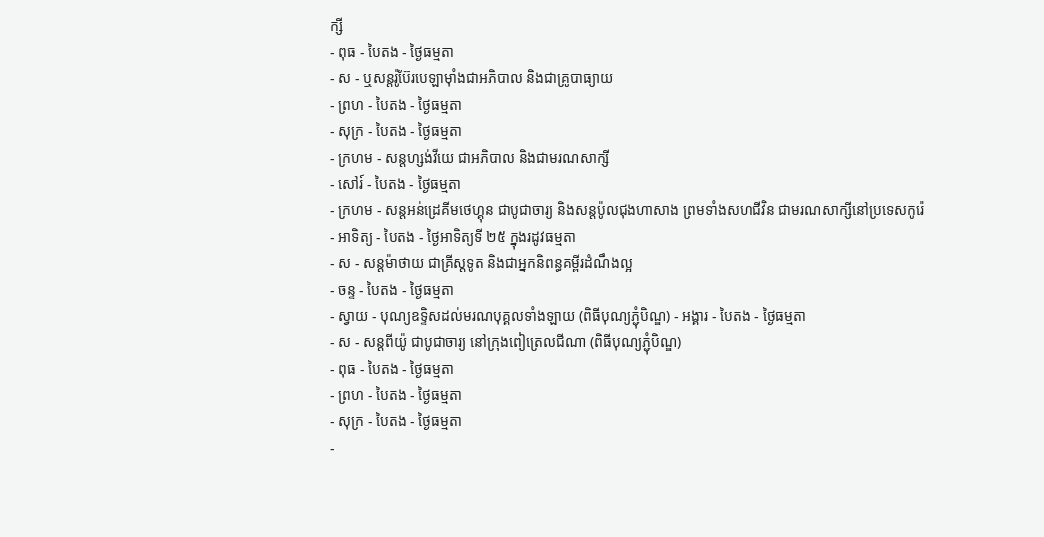ក្សី
- ពុធ - បៃតង - ថ្ងៃធម្មតា
- ស - ឬសន្ដរ៉ូប៊ែរបេឡាម៉ាំងជាអភិបាល និងជាគ្រូបាធ្យាយ
- ព្រហ - បៃតង - ថ្ងៃធម្មតា
- សុក្រ - បៃតង - ថ្ងៃធម្មតា
- ក្រហម - សន្ដហ្សង់វីយេ ជាអភិបាល និងជាមរណសាក្សី
- សៅរ៍ - បៃតង - ថ្ងៃធម្មតា
- ក្រហម - សន្ដអន់ដ្រេគីមថេហ្គុន ជាបូជាចារ្យ និងសន្ដប៉ូលជុងហាសាង ព្រមទាំងសហជីវិន ជាមរណសាក្សីនៅប្រទេសកូរ៉េ
- អាទិត្យ - បៃតង - ថ្ងៃអាទិត្យទី ២៥ ក្នុងរដូវធម្មតា
- ស - សន្ដម៉ាថាយ ជាគ្រីស្ដទូត និងជាអ្នកនិពន្ធគម្ពីរដំណឹងល្អ
- ចន្ទ - បៃតង - ថ្ងៃធម្មតា
- ស្វាយ - បុណ្យឧទ្ទិសដល់មរណបុគ្គលទាំងឡាយ (ពិធីបុណ្យភ្ជុំបិណ្ឌ) - អង្គារ - បៃតង - ថ្ងៃធម្មតា
- ស - សន្ដពីយ៉ូ ជាបូជាចារ្យ នៅក្រុងពៀត្រេលជីណា (ពិធីបុណ្យភ្ជុំបិណ្ឌ)
- ពុធ - បៃតង - ថ្ងៃធម្មតា
- ព្រហ - បៃតង - ថ្ងៃធម្មតា
- សុក្រ - បៃតង - ថ្ងៃធម្មតា
-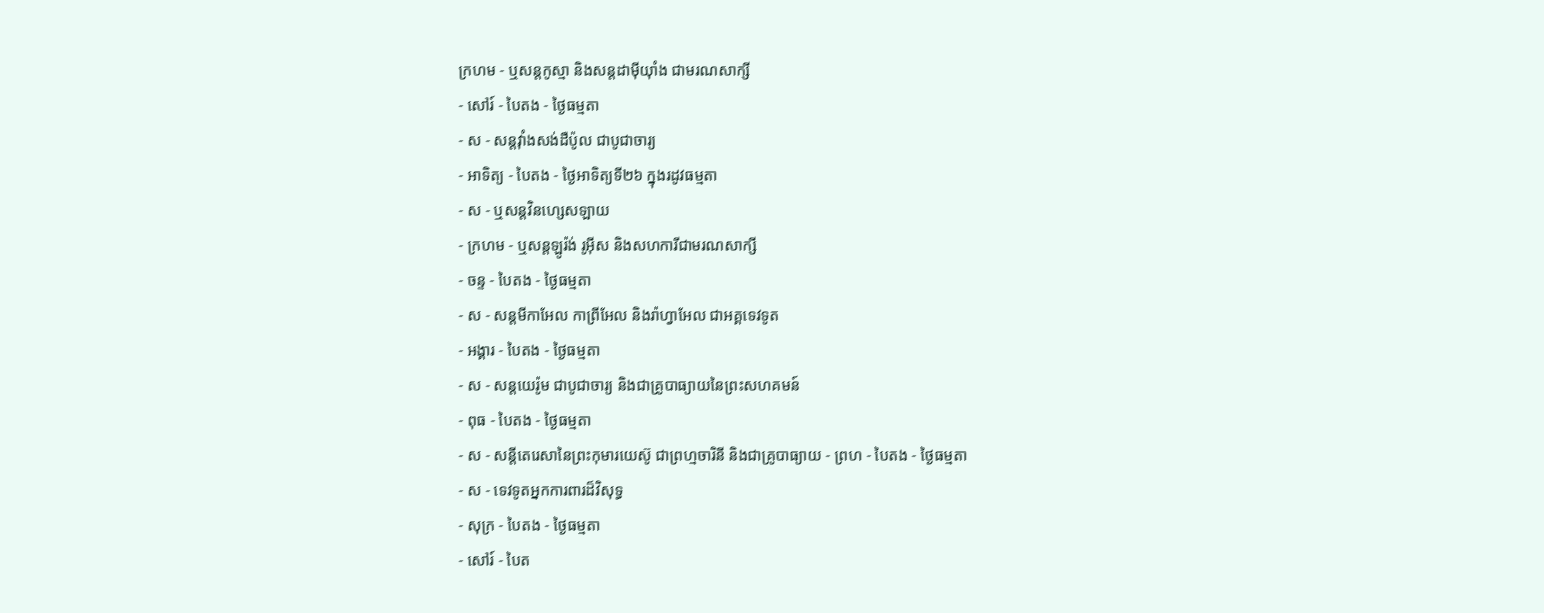ក្រហម - ឬសន្ដកូស្មា និងសន្ដដាម៉ីយ៉ាំង ជាមរណសាក្សី
- សៅរ៍ - បៃតង - ថ្ងៃធម្មតា
- ស - សន្ដវ៉ាំងសង់ដឺប៉ូល ជាបូជាចារ្យ
- អាទិត្យ - បៃតង - ថ្ងៃអាទិត្យទី២៦ ក្នុងរដូវធម្មតា
- ស - ឬសន្ដវិនហ្សេសឡាយ
- ក្រហម - ឬសន្ដឡូរ៉ង់ រូអ៊ីស និងសហការីជាមរណសាក្សី
- ចន្ទ - បៃតង - ថ្ងៃធម្មតា
- ស - សន្ដមីកាអែល កាព្រីអែល និងរ៉ាហ្វាអែល ជាអគ្គទេវទូត
- អង្គារ - បៃតង - ថ្ងៃធម្មតា
- ស - សន្ដយេរ៉ូម ជាបូជាចារ្យ និងជាគ្រូបាធ្យាយនៃព្រះសហគមន៍
- ពុធ - បៃតង - ថ្ងៃធម្មតា
- ស - សន្ដីតេរេសានៃព្រះកុមារយេស៊ូ ជាព្រហ្មចារិនី និងជាគ្រូបាធ្យាយ - ព្រហ - បៃតង - ថ្ងៃធម្មតា
- ស - ទេវទូតអ្នកការពារដ៏វិសុទ្ធ
- សុក្រ - បៃតង - ថ្ងៃធម្មតា
- សៅរ៍ - បៃត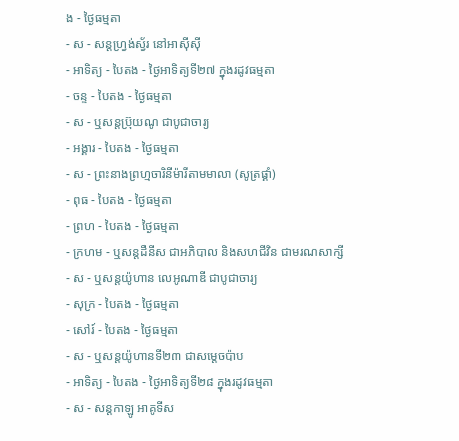ង - ថ្ងៃធម្មតា
- ស - សន្ដហ្វ្រង់ស្វ័រ នៅអាស៊ីស៊ី
- អាទិត្យ - បៃតង - ថ្ងៃអាទិត្យទី២៧ ក្នុងរដូវធម្មតា
- ចន្ទ - បៃតង - ថ្ងៃធម្មតា
- ស - ឬសន្ដប្រ៊ុយណូ ជាបូជាចារ្យ
- អង្គារ - បៃតង - ថ្ងៃធម្មតា
- ស - ព្រះនាងព្រហ្មចារិនីម៉ារីតាមមាលា (សូត្រផ្គាំ)
- ពុធ - បៃតង - ថ្ងៃធម្មតា
- ព្រហ - បៃតង - ថ្ងៃធម្មតា
- ក្រហម - ឬសន្ដដឺនីស ជាអភិបាល និងសហជីវិន ជាមរណសាក្សី
- ស - ឬសន្ដយ៉ូហាន លេអូណាឌី ជាបូជាចារ្យ
- សុក្រ - បៃតង - ថ្ងៃធម្មតា
- សៅរ៍ - បៃតង - ថ្ងៃធម្មតា
- ស - ឬសន្ដយ៉ូហានទី២៣ ជាសម្ដេចប៉ាប
- អាទិត្យ - បៃតង - ថ្ងៃអាទិត្យទី២៨ ក្នុងរដូវធម្មតា
- ស - សន្ដកាឡូ អាគូទីស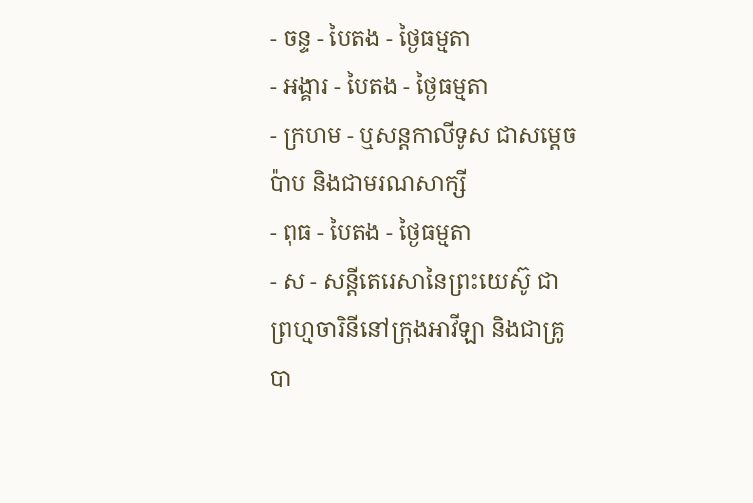- ចន្ទ - បៃតង - ថ្ងៃធម្មតា
- អង្គារ - បៃតង - ថ្ងៃធម្មតា
- ក្រហម - ឬសន្ដកាលីទូស ជាសម្ដេចប៉ាប និងជាមរណសាក្សី
- ពុធ - បៃតង - ថ្ងៃធម្មតា
- ស - សន្ដីតេរេសានៃព្រះយេស៊ូ ជាព្រហ្មចារិនីនៅក្រុងអាវីឡា និងជាគ្រូបា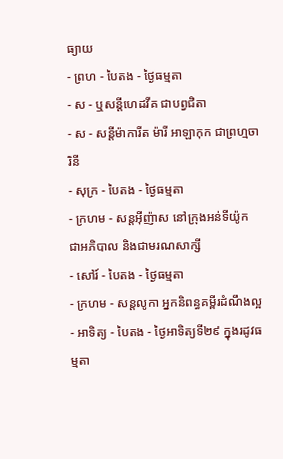ធ្យាយ
- ព្រហ - បៃតង - ថ្ងៃធម្មតា
- ស - ឬសន្ដីហេដវីគ ជាបព្វជិតា
- ស - សន្ដីម៉ាការីត ម៉ារី អាឡាកុក ជាព្រហ្មចារិនី
- សុក្រ - បៃតង - ថ្ងៃធម្មតា
- ក្រហម - សន្ដអ៊ីញ៉ាស នៅក្រុងអន់ទីយ៉ូក ជាអភិបាល និងជាមរណសាក្សី
- សៅរ៍ - បៃតង - ថ្ងៃធម្មតា
- ក្រហម - សន្ដលូកា អ្នកនិពន្ធគម្ពីរដំណឹងល្អ
- អាទិត្យ - បៃតង - ថ្ងៃអាទិត្យទី២៩ ក្នុងរដូវធម្មតា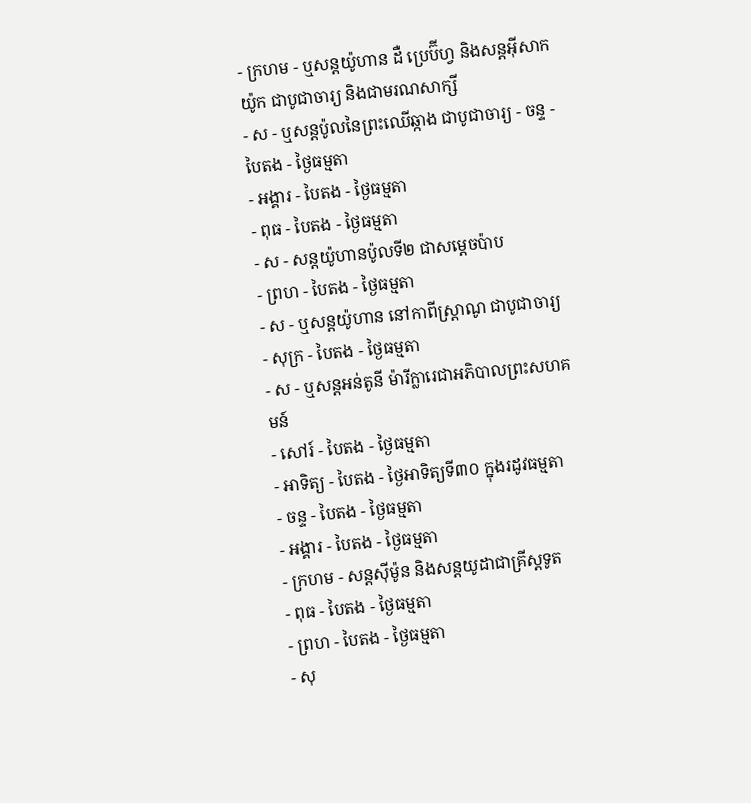- ក្រហម - ឬសន្ដយ៉ូហាន ដឺ ប្រេប៊ីហ្វ និងសន្ដអ៊ីសាកយ៉ូក ជាបូជាចារ្យ និងជាមរណសាក្សី
- ស - ឬសន្ដប៉ូលនៃព្រះឈើឆ្កាង ជាបូជាចារ្យ - ចន្ទ - បៃតង - ថ្ងៃធម្មតា
- អង្គារ - បៃតង - ថ្ងៃធម្មតា
- ពុធ - បៃតង - ថ្ងៃធម្មតា
- ស - សន្ដយ៉ូហានប៉ូលទី២ ជាសម្ដេចប៉ាប
- ព្រហ - បៃតង - ថ្ងៃធម្មតា
- ស - ឬសន្ដយ៉ូហាន នៅកាពីស្រ្ដាណូ ជាបូជាចារ្យ
- សុក្រ - បៃតង - ថ្ងៃធម្មតា
- ស - ឬសន្ដអន់តូនី ម៉ារីក្លារេជាអភិបាលព្រះសហគមន៍
- សៅរ៍ - បៃតង - ថ្ងៃធម្មតា
- អាទិត្យ - បៃតង - ថ្ងៃអាទិត្យទី៣០ ក្នុងរដូវធម្មតា
- ចន្ទ - បៃតង - ថ្ងៃធម្មតា
- អង្គារ - បៃតង - ថ្ងៃធម្មតា
- ក្រហម - សន្ដស៊ីម៉ូន និងសន្ដយូដាជាគ្រីស្ដទូត
- ពុធ - បៃតង - ថ្ងៃធម្មតា
- ព្រហ - បៃតង - ថ្ងៃធម្មតា
- សុ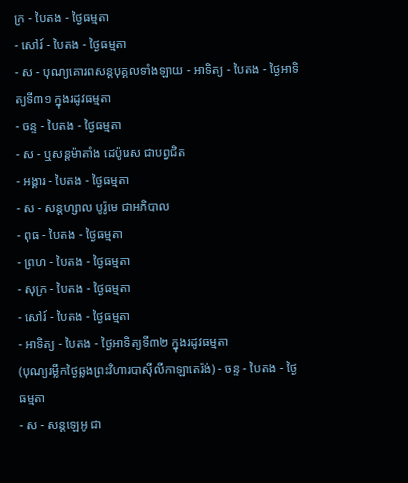ក្រ - បៃតង - ថ្ងៃធម្មតា
- សៅរ៍ - បៃតង - ថ្ងៃធម្មតា
- ស - បុណ្យគោរពសន្ដបុគ្គលទាំងឡាយ - អាទិត្យ - បៃតង - ថ្ងៃអាទិត្យទី៣១ ក្នុងរដូវធម្មតា
- ចន្ទ - បៃតង - ថ្ងៃធម្មតា
- ស - ឬសន្ដម៉ាតាំង ដេប៉ូរេស ជាបព្វជិត
- អង្គារ - បៃតង - ថ្ងៃធម្មតា
- ស - សន្ដហ្សាល បូរ៉ូមេ ជាអភិបាល
- ពុធ - បៃតង - ថ្ងៃធម្មតា
- ព្រហ - បៃតង - ថ្ងៃធម្មតា
- សុក្រ - បៃតង - ថ្ងៃធម្មតា
- សៅរ៍ - បៃតង - ថ្ងៃធម្មតា
- អាទិត្យ - បៃតង - ថ្ងៃអាទិត្យទី៣២ ក្នុងរដូវធម្មតា
(បុណ្យរម្លឹកថ្ងៃឆ្លងព្រះវិហារបាស៊ីលីកាឡាតេរ៉ង់) - ចន្ទ - បៃតង - ថ្ងៃធម្មតា
- ស - សន្ដឡេអូ ជា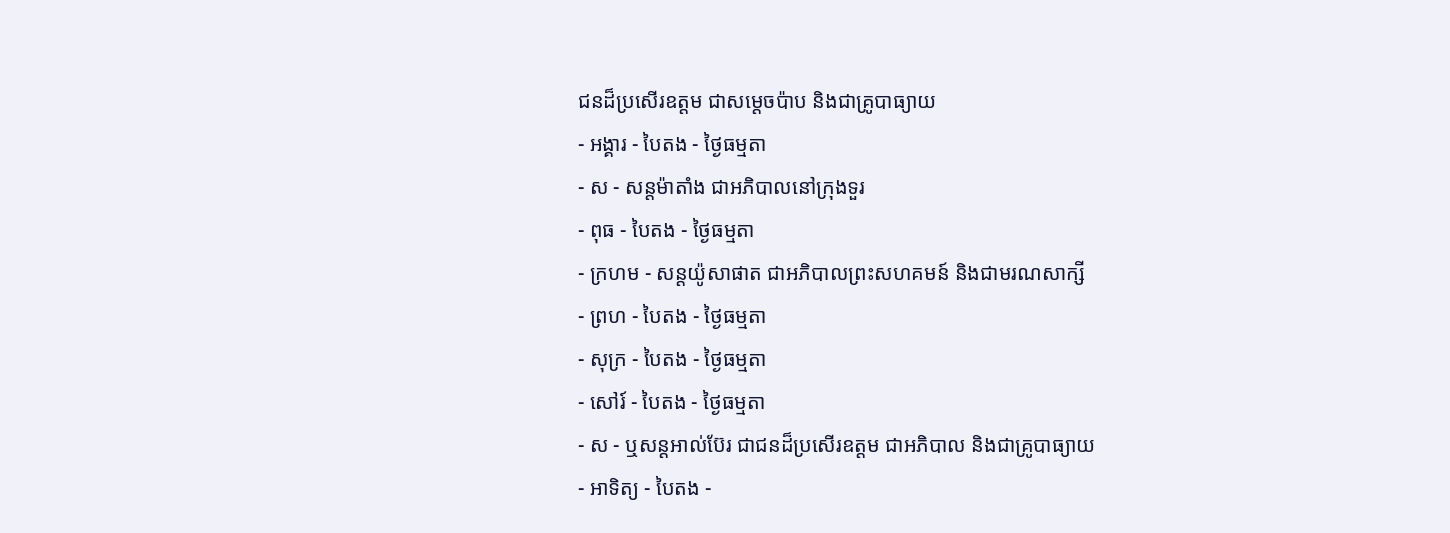ជនដ៏ប្រសើរឧត្ដម ជាសម្ដេចប៉ាប និងជាគ្រូបាធ្យាយ
- អង្គារ - បៃតង - ថ្ងៃធម្មតា
- ស - សន្ដម៉ាតាំង ជាអភិបាលនៅក្រុងទួរ
- ពុធ - បៃតង - ថ្ងៃធម្មតា
- ក្រហម - សន្ដយ៉ូសាផាត ជាអភិបាលព្រះសហគមន៍ និងជាមរណសាក្សី
- ព្រហ - បៃតង - ថ្ងៃធម្មតា
- សុក្រ - បៃតង - ថ្ងៃធម្មតា
- សៅរ៍ - បៃតង - ថ្ងៃធម្មតា
- ស - ឬសន្ដអាល់ប៊ែរ ជាជនដ៏ប្រសើរឧត្ដម ជាអភិបាល និងជាគ្រូបាធ្យាយ
- អាទិត្យ - បៃតង -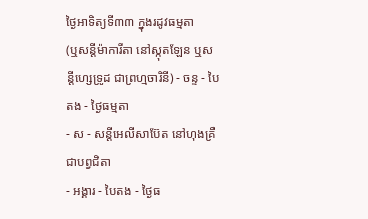ថ្ងៃអាទិត្យទី៣៣ ក្នុងរដូវធម្មតា
(ឬសន្ដីម៉ាការីតា នៅស្កុតឡែន ឬសន្ដីហ្សេទ្រូដ ជាព្រហ្មចារិនី) - ចន្ទ - បៃតង - ថ្ងៃធម្មតា
- ស - សន្ដីអេលីសាប៊ែត នៅហុងគ្រឺជាបព្វជិតា
- អង្គារ - បៃតង - ថ្ងៃធ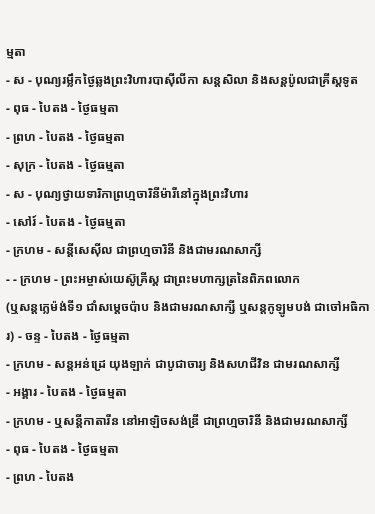ម្មតា
- ស - បុណ្យរម្លឹកថ្ងៃឆ្លងព្រះវិហារបាស៊ីលីកា សន្ដសិលា និងសន្ដប៉ូលជាគ្រីស្ដទូត
- ពុធ - បៃតង - ថ្ងៃធម្មតា
- ព្រហ - បៃតង - ថ្ងៃធម្មតា
- សុក្រ - បៃតង - ថ្ងៃធម្មតា
- ស - បុណ្យថ្វាយទារិកាព្រហ្មចារិនីម៉ារីនៅក្នុងព្រះវិហារ
- សៅរ៍ - បៃតង - ថ្ងៃធម្មតា
- ក្រហម - សន្ដីសេស៊ីល ជាព្រហ្មចារិនី និងជាមរណសាក្សី
- - ក្រហម - ព្រះអម្ចាស់យេស៊ូគ្រីស្ដ ជាព្រះមហាក្សត្រនៃពិភពលោក
(ឬសន្ដក្លេម៉ង់ទី១ ជាំសម្ដេចប៉ាប និងជាមរណសាក្សី ឬសន្ដកូឡូមបង់ ជាចៅអធិការ) - ចន្ទ - បៃតង - ថ្ងៃធម្មតា
- ក្រហម - សន្ដអន់ដ្រេ យុងឡាក់ ជាបូជាចារ្យ និងសហជីវិន ជាមរណសាក្សី
- អង្គារ - បៃតង - ថ្ងៃធម្មតា
- ក្រហម - ឬសន្ដីកាតារីន នៅអាឡិចសង់ឌ្រី ជាព្រហ្មចារិនី និងជាមរណសាក្សី
- ពុធ - បៃតង - ថ្ងៃធម្មតា
- ព្រហ - បៃតង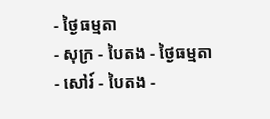- ថ្ងៃធម្មតា
- សុក្រ - បៃតង - ថ្ងៃធម្មតា
- សៅរ៍ - បៃតង -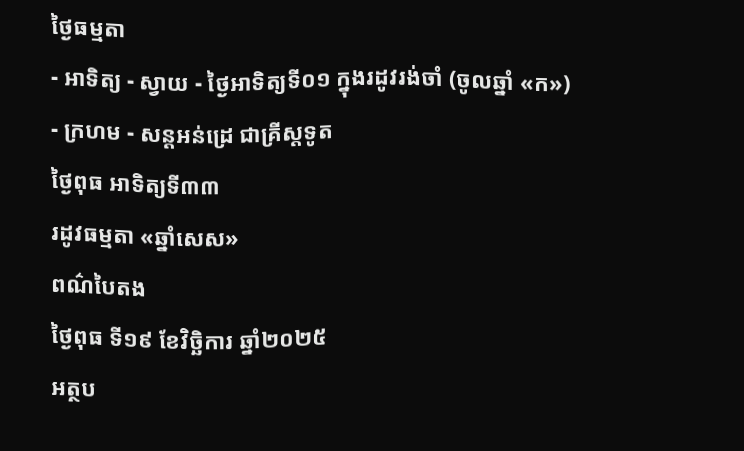ថ្ងៃធម្មតា
- អាទិត្យ - ស្វាយ - ថ្ងៃអាទិត្យទី០១ ក្នុងរដូវរង់ចាំ (ចូលឆ្នាំ «ក»)
- ក្រហម - សន្ដអន់ដ្រេ ជាគ្រីស្ដទូត
ថ្ងៃពុធ អាទិត្យទី៣៣
រដូវធម្មតា «ឆ្នាំសេស»
ពណ៌បៃតង
ថ្ងៃពុធ ទី១៩ ខែវិច្ឆិការ ឆ្នាំ២០២៥
អត្ថប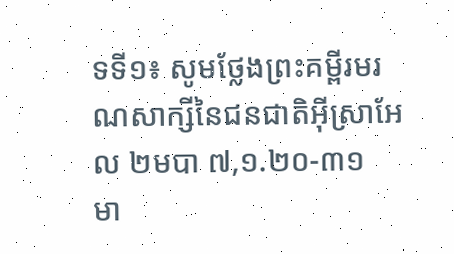ទទី១៖ សូមថ្លែងព្រះគម្ពីរមរណសាក្សីនៃជនជាតិអ៊ីស្រាអែល ២មបា ៧,១.២០-៣១
មា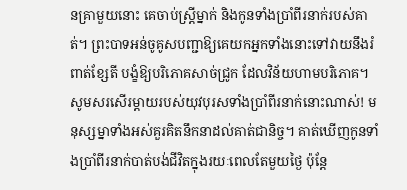នគ្រាមួយនោះ គេចាប់ស្ត្រីម្នាក់ និងកូនទាំងប្រាំពីរនាក់របស់គាត់។ ព្រះបាទអន់ចូគូសបញ្ជាឱ្យគេយកអ្នកទាំងនោះទៅវាយនឹងរំពាត់ខ្សែតី បង្ខំឱ្យបរិភោគសាច់ជ្រូក ដែលវិន័យហាមបរិភោគ។ សូមសរសើរម្តាយរបស់យុវបុរសទាំងប្រាំពីរនាក់នោះណាស់! មនុស្សម្នាទាំងអស់គួរគិតនឹកនាដល់គាត់ជានិច្ច។ គាត់ឃើញកូនទាំងប្រាំពីរនាក់បាត់បង់ជីវិតក្នុងរយៈពេលតែមួយថ្ងៃ ប៉ុន្តែ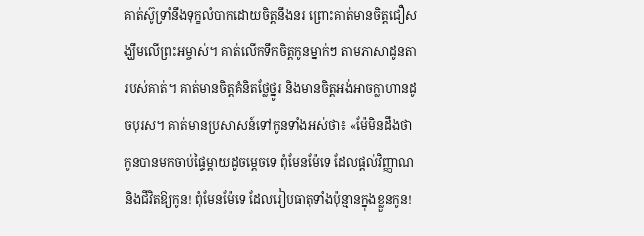គាត់ស៊ូទ្រាំនឹងទុក្ខលំបាកដោយចិត្តនឹងនរ ព្រោះគាត់មានចិត្តជឿសង្ឃឹមលើព្រះអម្ចាស់។ គាត់លើកទឹកចិត្តកូនម្នាក់ៗ តាមភាសាដូនតារបស់គាត់។ គាត់មានចិត្តគំនិតថ្លែថ្នូរ និងមានចិត្តអង់អាចក្លាហានដូចបុរស។ គាត់មានប្រសាសន៍ទៅកូនទាំងអស់ថា៖ «ម៉ែមិនដឹងថា កូនបានមកចាប់ផ្ទៃម្តាយដូចម្តេចទេ ពុំមែនម៉ែទេ ដែលផ្ដល់វិញ្ញាណ និងជីវិតឱ្យកូន! ពុំមែនម៉ែទេ ដែលរៀបធាតុទាំងប៉ុន្មានក្នុងខ្លួនកូន!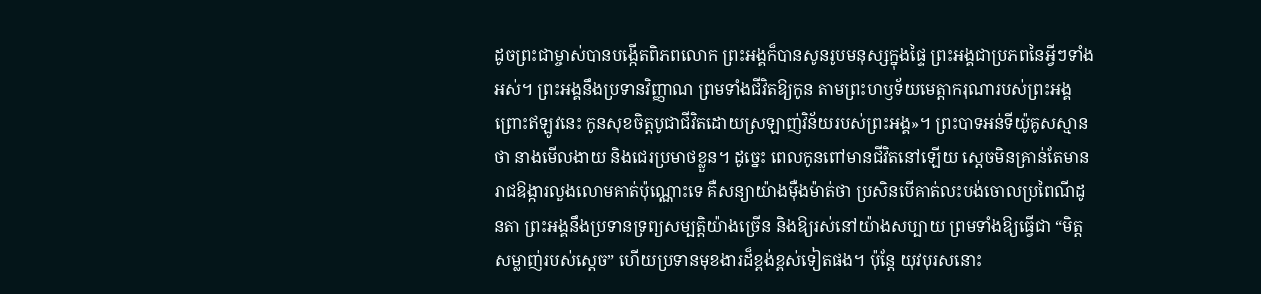ដូចព្រះជាម្ចាស់បានបង្កើតពិភពលោក ព្រះអង្គក៏បានសូនរូបមនុស្សក្នុងផ្ទៃ ព្រះអង្គជាប្រភពនៃអ្វីៗទាំងអស់។ ព្រះអង្គនឹងប្រទានវិញ្ញាណ ព្រមទាំងជីវិតឱ្យកូន តាមព្រះហឫទ័យមេត្តាករុណារបស់ព្រះអង្គ ព្រោះឥឡូវនេះ កូនសុខចិត្តបូជាជីវិតដោយស្រឡាញ់វិន័យរបស់ព្រះអង្គ»។ ព្រះបាទអន់ទីយ៉ូគូសស្មានថា នាងមើលងាយ និងជេរប្រមាថខ្លួន។ ដូច្នេះ ពេលកូនពៅមានជីវិតនៅឡើយ ស្តេចមិនគ្រាន់តែមានរាជឱង្ការលួងលោមគាត់ប៉ុណ្ណោះទេ គឺសន្យាយ៉ាងម៉ឺងម៉ាត់ថា ប្រសិនបើគាត់លះបង់ចោលប្រពៃណីដូនតា ព្រះអង្គនឹងប្រទានទ្រព្យសម្បត្តិយ៉ាងច្រើន និងឱ្យរស់នៅយ៉ាងសប្បាយ ព្រមទាំងឱ្យធ្វើជា “មិត្តសម្លាញ់របស់ស្តេច” ហើយប្រទានមុខងារដ៏ខ្ពង់ខ្ពស់ទៀតផង។ ប៉ុន្តែ យុវបុរសនោះ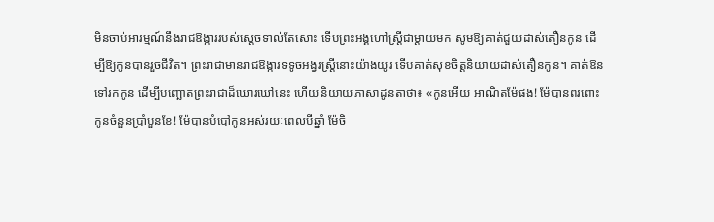មិនចាប់អារម្មណ៍នឹងរាជឱង្ការរបស់ស្តេចទាល់តែសោះ ទើបព្រះអង្គហៅស្ត្រីជាម្តាយមក សូមឱ្យគាត់ជួយដាស់តឿនកូន ដើម្បីឱ្យកូនបានរួចជីវិត។ ព្រះរាជាមានរាជឱង្ការទទូចអង្វរស្រ្តីនោះយ៉ាងយូរ ទើបគាត់សុខចិត្តនិយាយដាស់តឿនកូន។ គាត់ឱនទៅរកកូន ដើម្បីបញ្ឆោតព្រះរាជាដ៏ឃោរឃៅនេះ ហើយនិយាយភាសាដូនតាថា៖ «កូនអើយ អាណិតម៉ែផង! ម៉ែបានពរពោះកូនចំនួនប្រាំបួនខែ! ម៉ែបានបំបៅកូនអស់រយៈពេលបីឆ្នាំ ម៉ែចិ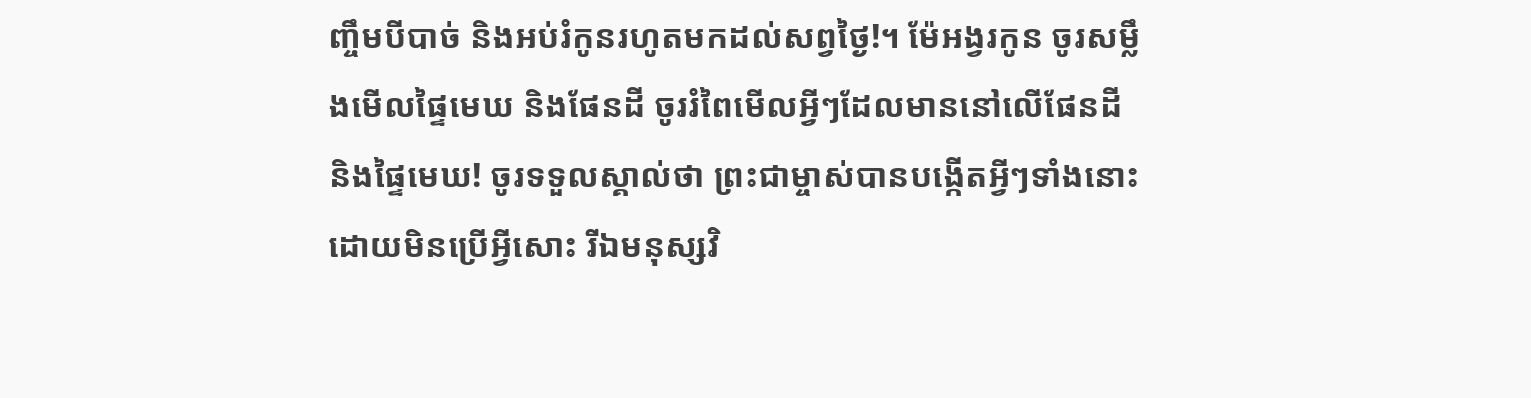ញ្ចឹមបីបាច់ និងអប់រំកូនរហូតមកដល់សព្វថ្ងៃ!។ ម៉ែអង្វរកូន ចូរសម្លឹងមើលផ្ទៃមេឃ និងផែនដី ចូររំពៃមើលអ្វីៗដែលមាននៅលើផែនដី និងផ្ទៃមេឃ! ចូរទទួលស្គាល់ថា ព្រះជាម្ចាស់បានបង្កើតអ្វីៗទាំងនោះ ដោយមិនប្រើអ្វីសោះ រីឯមនុស្សវិ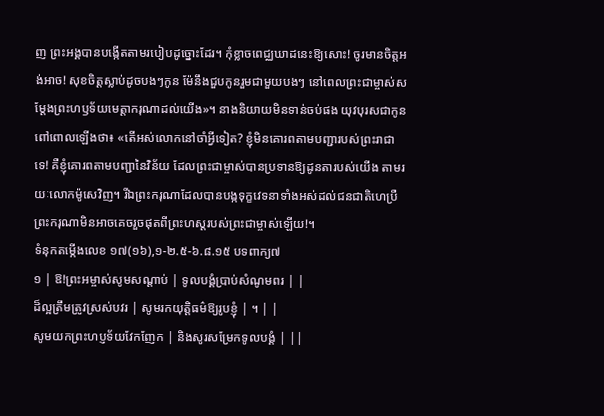ញ ព្រះអង្គបានបង្កើតតាមរបៀបដូច្នោះដែរ។ កុំខ្លាចពេជ្ឈឃាដនេះឱ្យសោះ! ចូរមានចិត្តអង់អាច! សុខចិត្តស្លាប់ដូចបងៗកូន ម៉ែនឹងជួបកូនរួមជាមួយបងៗ នៅពេលព្រះជាម្ចាស់សម្ដែងព្រះហឫទ័យមេត្តាករុណាដល់យើង»។ នាងនិយាយមិនទាន់ចប់ផង យុវបុរសជាកូនពៅពោលឡើងថា៖ «តើអស់លោកនៅចាំអ្វីទៀត? ខ្ញុំមិនគោរពតាមបញ្ជារបស់ព្រះរាជាទេ! គឺខ្ញុំគោរពតាមបញ្ជានៃវិន័យ ដែលព្រះជាម្ចាស់បានប្រទានឱ្យដូនតារបស់យើង តាមរយៈលោកម៉ូសេវិញ។ រីឯព្រះករុណាដែលបានបង្កទុក្ខវេទនាទាំងអស់ដល់ជនជាតិហេប្រឺ ព្រះករុណាមិនអាចគេចរួចផុតពីព្រះហស្តរបស់ព្រះជាម្ចាស់ឡើយ!។
ទំនុកតម្កើងលេខ ១៧(១៦),១-២.៥-៦.៨.១៥ បទពាក្យ៧
១ | ឱ!ព្រះអម្ចាស់សូមសណ្ដាប់ | ទូលបង្គំប្រាប់សំណូមពរ | |
ដ៏ល្អត្រឹមត្រូវស្រស់បវរ | សូមរកយុតិ្តធម៌ឱ្យរូបខ្ញុំ | ។ | |
សូមយកព្រះហប្ញទ័យវែកញែក | និងសូរសម្រែកទូលបង្គំ | ||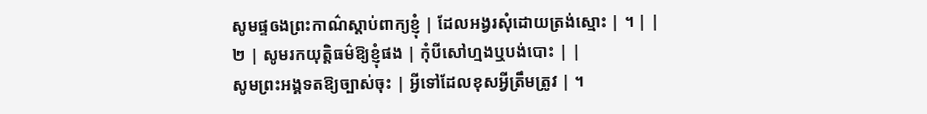សូមផ្ទឲងព្រះកាណ៌ស្ដាប់ពាក្យខ្ញុំ | ដែលអង្វរសុំដោយត្រង់ស្មោះ | ។ | |
២ | សូមរកយុត្តិធម៌ឱ្យខ្ញុំផង | កុំបីសៅហ្មងឬបង់បោះ | |
សូមព្រះអង្គទតឱ្យច្បាស់ចុះ | អី្វទៅដែលខុសអ្វីត្រឹមត្រូវ | ។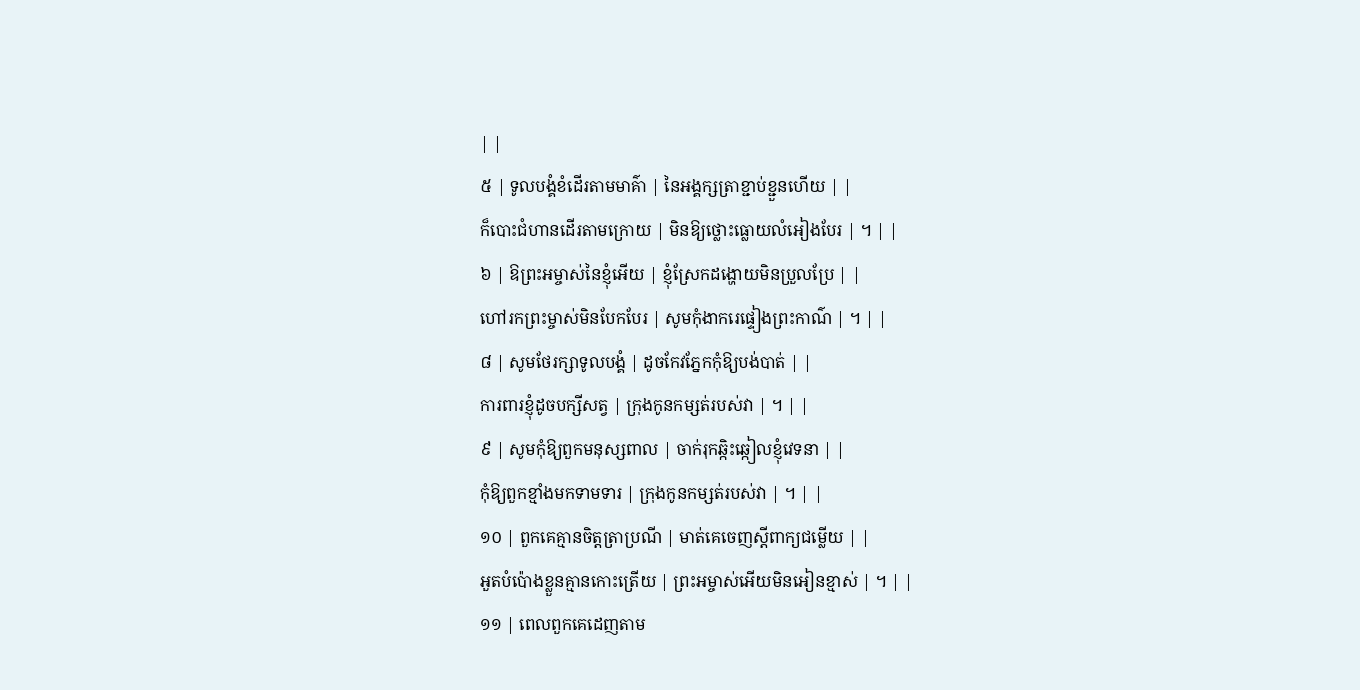| |
៥ | ទូលបង្គំខំដើរតាមមាគ៌ា | នៃអង្គក្សត្រាខ្ជាប់ខ្ជួនហើយ | |
ក៏បោះជំហានដើរតាមក្រោយ | មិនឱ្យថ្លោះធ្លោយលំអៀងបែរ | ។ | |
៦ | ឱព្រះអម្ចាស់នៃខ្ញុំអើយ | ខ្ញុំស្រែកដង្ហោយមិនប្រួលប្រែ | |
ហៅរកព្រះម្ចាស់មិនបែកបែរ | សូមកុំងាករេផ្ទៀងព្រះកាណ៌ | ។ | |
៨ | សូមថែរក្សាទូលបង្គំ | ដូចកែវភ្នែកកុំឱ្យបង់បាត់ | |
ការពារខ្ញុំដូចបក្សីសត្វ | ក្រុងកូនកម្សត់របស់វា | ។ | |
៩ | សូមកុំឱ្យពួកមនុស្សពាល | ចាក់រុកឆ្កិះឆ្កៀលខ្ញុំវេទនា | |
កុំឱ្យពួកខ្មាំងមកទាមទារ | ក្រុងកូនកម្សត់របស់វា | ។ | |
១០ | ពួកគេគ្មានចិត្តត្រាប្រណី | មាត់គេចេញស្ដីពាក្យជម្លើយ | |
អួតបំប៉ោងខ្លួនគ្មានកោះត្រើយ | ព្រះអម្ចាស់អើយមិនអៀនខ្មាស់ | ។ | |
១១ | ពេលពួកគេដេញតាម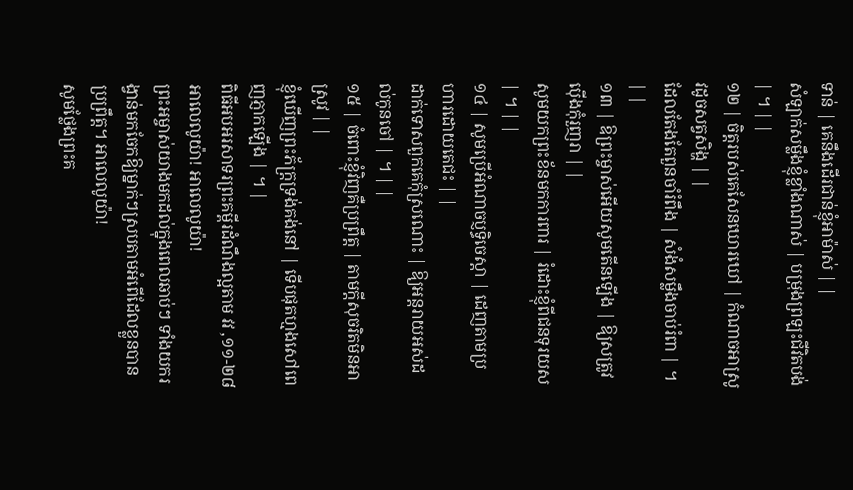ទាន់ | គេនឹងដើរជាន់ខ្ញុំអាម៉ាស់ | |
សំឡាក់សម្លឹងខ្ញុំខ្លាំងណាស់ | បម្រុងព្រឡះជីវិតបង់ | ។ | |
១២ | ចិត្តរបស់គេសែនឃោរឃៅ | កំណាចអាស្រូវដូចសត្វសិង្ហ | |
ដែលតែងតែពួនចាំរំពឹង | សំងំសម្លឹងចាប់រំពា | ។ | |
១៣ | ឱព្រះម្ចាស់អើយសូមតើនឡើង | ឱ្យសត្រូវប៉ើងកុំរួញរា | |
សូមយកព្រះខ័នមកការពារ | រំដោះខ្ញុំពីជនទុរយស | ។ | |
១៤ | សូមប្រើអំណាចប្ញទ្ធិចេស្ដា | ដេញតាមប្រហារដោយតេជះ | |
ដាក់ទោសពួកគេកុំស្រណោះ | ឱ្យអន្ដរាយអស់ដល់កូនចៅ | ។ | |
១៥ | ចំពោះខ្ញុំវិញគឺប្រព្រឹត្ត | តាមក្ដីសុចរិតមិនអាស្រូវ | |
ខ្ញុំឃើញព្រះភ័ក្រ្តទ្រង់គង់នៅ | ទើបផុតហ្មងសៅពេញភ្ញាកឡើង | ។ |
ពិធីអបអរសាទរព្រះគម្ពីរដំណឹងល្អតាម វវ ,១១-២៨
អាលេលូយ៉ា! អាលេលូយ៉ា!
ព្រះអម្ចាស់យាងមកដល់ក្នុងពេលឆាប់ៗ ទាំងយករង្វាន់មកចែកឱ្យម្នាក់ៗស្របតាមអំពើដែលខ្លួនបានប្រព្រឹត្ត។ អាលេលូយ៉ា!
សូមថ្លែងព្រះគ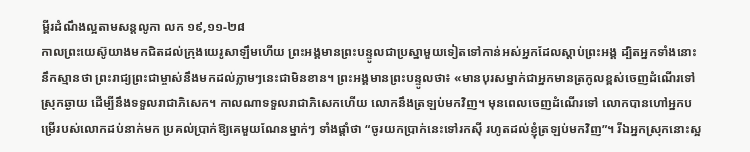ម្ពីរដំណឹងល្អតាមសន្តលូកា លក ១៩,១១-២៨
កាលព្រះយេស៊ូយាងមកជិតដល់ក្រុងយេរូសាឡឹមហើយ ព្រះអង្គមានព្រះបន្ទូលជាប្រស្នាមួយទៀតទៅកាន់អស់អ្នកដែលស្ដាប់ព្រះអង្គ ដ្បិតអ្នកទាំងនោះនឹកស្មានថា ព្រះរាជ្យព្រះជាម្ចាស់នឹងមកដល់ភ្លាមៗនេះជាមិនខាន។ ព្រះអង្គមានព្រះបន្ទូលថា៖ «មានបុរសម្នាក់ជាអ្នកមានត្រកូលខ្ពស់ចេញដំណើរទៅស្រុកឆ្ងាយ ដើម្បីនឹងទទួលរាជាភិសេក។ កាលណាទទួលរាជាភិសេកហើយ លោកនឹងត្រឡប់មកវិញ។ មុនពេលចេញដំណើរទៅ លោកបានហៅអ្នកបម្រើរបស់លោកដប់នាក់មក ប្រគល់ប្រាក់ឱ្យគេមួយណែនម្នាក់ៗ ទាំងផ្ដាំថា “ចូរយកប្រាក់នេះទៅរកស៊ី រហូតដល់ខ្ញុំត្រឡប់មកវិញ”។ រីឯអ្នកស្រុកនោះស្អ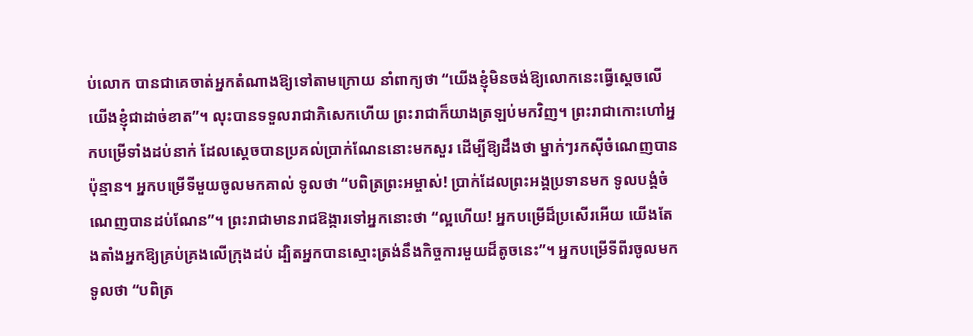ប់លោក បានជាគេចាត់អ្នកតំណាងឱ្យទៅតាមក្រោយ នាំពាក្យថា “យើងខ្ញុំមិនចង់ឱ្យលោកនេះធ្វើស្ដេចលើយើងខ្ញុំជាដាច់ខាត”។ លុះបានទទួលរាជាភិសេកហើយ ព្រះរាជាក៏យាងត្រឡប់មកវិញ។ ព្រះរាជាកោះហៅអ្នកបម្រើទាំងដប់នាក់ ដែលស្ដេចបានប្រគល់ប្រាក់ណែននោះមកសួរ ដើម្បីឱ្យដឹងថា ម្នាក់ៗរកស៊ីចំណេញបានប៉ុន្មាន។ អ្នកបម្រើទីមួយចូលមកគាល់ ទូលថា “បពិត្រព្រះអម្ចាស់! ប្រាក់ដែលព្រះអង្គប្រទានមក ទូលបង្គំចំណេញបានដប់ណែន”។ ព្រះរាជាមានរាជឱង្ការទៅអ្នកនោះថា “ល្អហើយ! អ្នកបម្រើដ៏ប្រសើរអើយ យើងតែងតាំងអ្នកឱ្យគ្រប់គ្រងលើក្រុងដប់ ដ្បិតអ្នកបានស្មោះត្រង់នឹងកិច្ចការមួយដ៏តូចនេះ”។ អ្នកបម្រើទីពីរចូលមក ទូលថា “បពិត្រ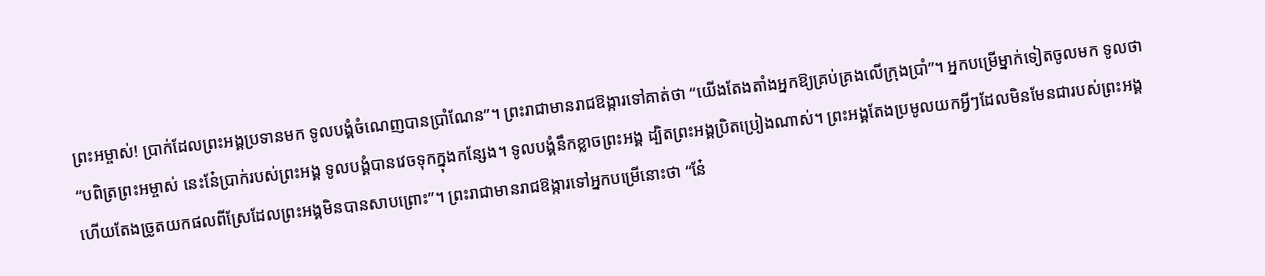ព្រះអម្ចាស់! ប្រាក់ដែលព្រះអង្គប្រទានមក ទូលបង្គំចំណេញបានប្រាំណែន”។ ព្រះរាជាមានរាជឱង្ការទៅគាត់ថា “យើងតែងតាំងអ្នកឱ្យគ្រប់គ្រងលើក្រុងប្រាំ”។ អ្នកបម្រើម្នាក់ទៀតចូលមក ទូលថា “បពិត្រព្រះអម្ចាស់ នេះនែ៎ប្រាក់របស់ព្រះអង្គ ទូលបង្គំបានវេចទុកក្នុងកន្សែង។ ទូលបង្គំនឹកខ្លាចព្រះអង្គ ដ្បិតព្រះអង្គប្រិតប្រៀងណាស់។ ព្រះអង្គតែងប្រមូលយកអ្វីៗដែលមិនមែនជារបស់ព្រះអង្គ ហើយតែងច្រូតយកផលពីស្រែដែលព្រះអង្គមិនបានសាបព្រោះ”។ ព្រះរាជាមានរាជឱង្ការទៅអ្នកបម្រើនោះថា “នែ៎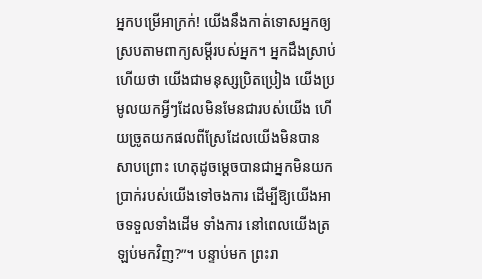អ្នកបម្រើអាក្រក់! យើងនឹងកាត់ទោសអ្នកឲ្យស្របតាមពាក្យសម្ដីរបស់អ្នក។ អ្នកដឹងស្រាប់ហើយថា យើងជាមនុស្សប្រិតប្រៀង យើងប្រមូលយកអ្វីៗដែលមិនមែនជារបស់យើង ហើយច្រូតយកផលពីស្រែដែលយើងមិនបានសាបព្រោះ ហេតុដូចម្ដេចបានជាអ្នកមិនយកប្រាក់របស់យើងទៅចងការ ដើម្បីឱ្យយើងអាចទទួលទាំងដើម ទាំងការ នៅពេលយើងត្រឡប់មកវិញ?”។ បន្ទាប់មក ព្រះរា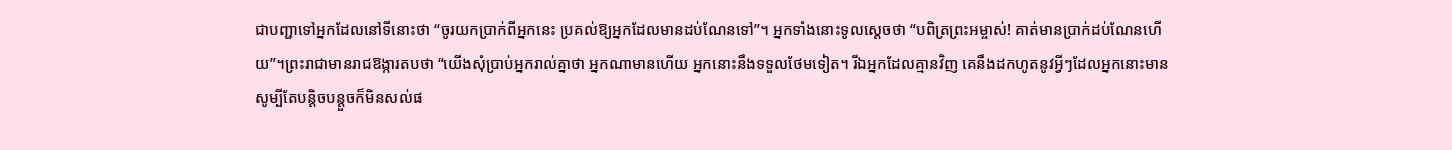ជាបញ្ជាទៅអ្នកដែលនៅទីនោះថា “ចូរយកប្រាក់ពីអ្នកនេះ ប្រគល់ឱ្យអ្នកដែលមានដប់ណែនទៅ”។ អ្នកទាំងនោះទូលស្ដេចថា “បពិត្រព្រះអម្ចាស់! គាត់មានប្រាក់ដប់ណែនហើយ”។ព្រះរាជាមានរាជឱង្ការតបថា “យើងសុំប្រាប់អ្នករាល់គ្នាថា អ្នកណាមានហើយ អ្នកនោះនឹងទទួលថែមទៀត។ រីឯអ្នកដែលគ្មានវិញ គេនឹងដកហូតនូវអ្វីៗដែលអ្នកនោះមាន សូម្បីតែបន្ដិចបន្តួចក៏មិនសល់ផ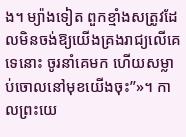ង។ ម្យ៉ាងទៀត ពួកខ្មាំងសត្រូវដែលមិនចង់ឱ្យយើងគ្រងរាជ្យលើគេទេនោះ ចូរនាំគេមក ហើយសម្លាប់ចោលនៅមុខយើងចុះ”»។ កាលព្រះយេ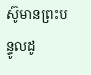ស៊ូមានព្រះបន្ទូលដូ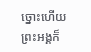ច្នោះហើយ ព្រះអង្គក៏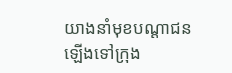យាងនាំមុខបណ្ដាជន ឡើងទៅក្រុង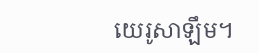យេរូសាឡឹម។